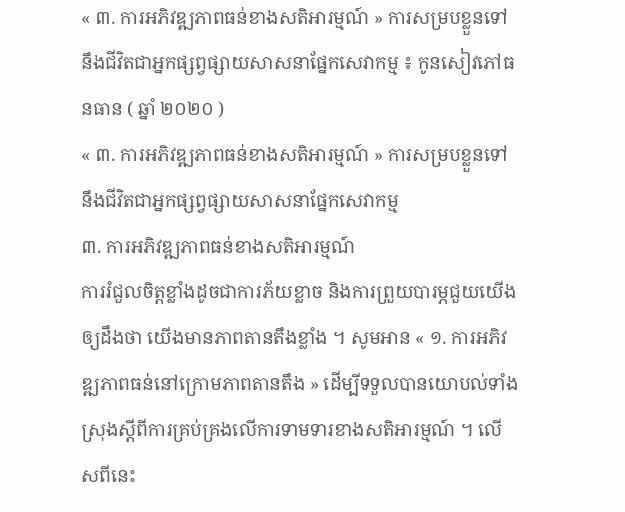« ៣. ការអភិវឌ្ឍភាពធន់ខាងសតិអារម្មណ៍ » ការសម្របខ្លួនទៅនឹងជីវិតជាអ្នកផ្សព្វផ្សាយសាសនាផ្នែកសេវាកម្ម ៖ កូនសៀវភៅធនធាន ( ឆ្នាំ ២០២០ )
« ៣. ការអភិវឌ្ឍភាពធន់ខាងសតិអារម្មណ៍ » ការសម្របខ្លួនទៅនឹងជីវិតជាអ្នកផ្សព្វផ្សាយសាសនាផ្នែកសេវាកម្ម
៣. ការអភិវឌ្ឍភាពធន់ខាងសតិអារម្មណ៍
ការរំជួលចិត្តខ្លាំងដូចជាការភ័យខ្លាច និងការព្រួយបារម្ភជួយយើងឲ្យដឹងថា យើងមានភាពតានតឹងខ្លាំង ។ សូមអាន « ១. ការអភិវឌ្ឍភាពធន់នៅក្រោមភាពតានតឹង » ដើម្បីទទួលបានយោបល់ទាំងស្រុងស្តីពីការគ្រប់គ្រងលើការទាមទារខាងសតិអារម្មណ៍ ។ លើសពីនេះ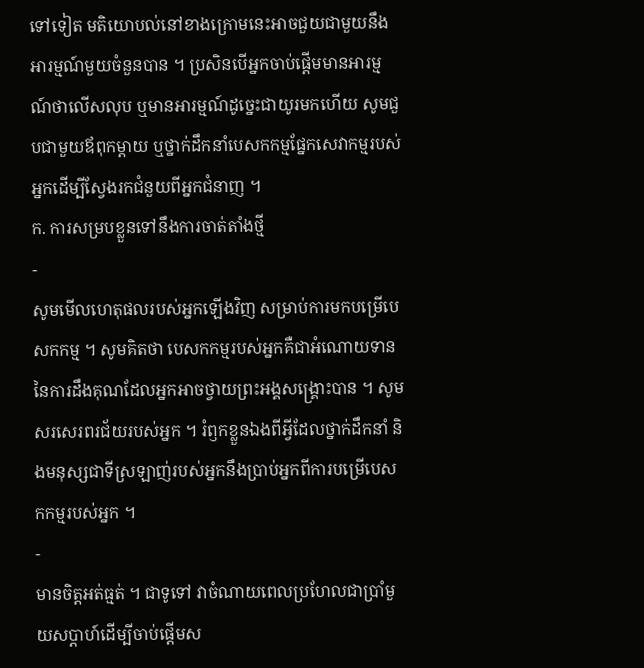ទៅទៀត មតិយោបល់នៅខាងក្រោមនេះអាចជួយជាមួយនឹងអារម្មណ៍មួយចំនួនបាន ។ ប្រសិនបើអ្នកចាប់ផ្ដើមមានអារម្មណ៍ថាលើសលុប ឬមានអារម្មណ៍ដូច្នេះជាយូរមកហើយ សូមជួបជាមួយឪពុកម្ដាយ ឬថ្នាក់ដឹកនាំបេសកកម្មផ្នែកសេវាកម្មរបស់អ្នកដើម្បីស្វែងរកជំនួយពីអ្នកជំនាញ ។
ក. ការសម្របខ្លួនទៅនឹងការចាត់តាំងថ្មី
-
សូមមើលហេតុផលរបស់អ្នកឡើងវិញ សម្រាប់ការមកបម្រើបេសកកម្ម ។ សូមគិតថា បេសកកម្មរបស់អ្នកគឺជាអំណោយទាននៃការដឹងគុណដែលអ្នកអាចថ្វាយព្រះអង្គសង្គ្រោះបាន ។ សូមសរសេរពរជ័យរបស់អ្នក ។ រំឭកខ្លួនឯងពីអ្វីដែលថ្នាក់ដឹកនាំ និងមនុស្សជាទីស្រឡាញ់របស់អ្នកនឹងប្រាប់អ្នកពីការបម្រើបេសកកម្មរបស់អ្នក ។
-
មានចិត្តអត់ធ្មត់ ។ ជាទូទៅ វាចំណាយពេលប្រហែលជាប្រាំមួយសប្ដាហ៍ដើម្បីចាប់ផ្ដើមស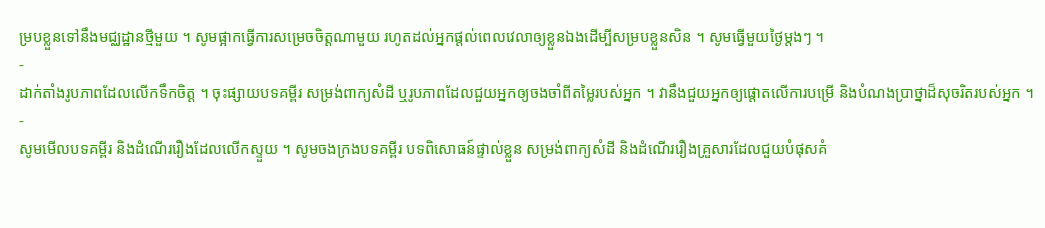ម្របខ្លួនទៅនឹងមជ្ឈដ្ឋានថ្មីមួយ ។ សូមផ្អាកធ្វើការសម្រេចចិត្តណាមួយ រហូតដល់អ្នកផ្ដល់ពេលវេលាឲ្យខ្លួនឯងដើម្បីសម្របខ្លួនសិន ។ សូមធ្វើមួយថ្ងៃម្ដងៗ ។
-
ដាក់តាំងរូបភាពដែលលើកទឹកចិត្ត ។ ចុះផ្សាយបទគម្ពីរ សម្រង់ពាក្យសំដី ឬរូបភាពដែលជួយអ្នកឲ្យចងចាំពីតម្លៃរបស់អ្នក ។ វានឹងជួយអ្នកឲ្យផ្តោតលើការបម្រើ និងបំណងប្រាថ្នាដ៏សុចរិតរបស់អ្នក ។
-
សូមមើលបទគម្ពីរ និងដំណើររឿងដែលលើកស្ទួយ ។ សូមចងក្រងបទគម្ពីរ បទពិសោធន៍ផ្ទាល់ខ្លួន សម្រង់ពាក្យសំដី និងដំណើររឿងគ្រួសារដែលជួយបំផុសគំ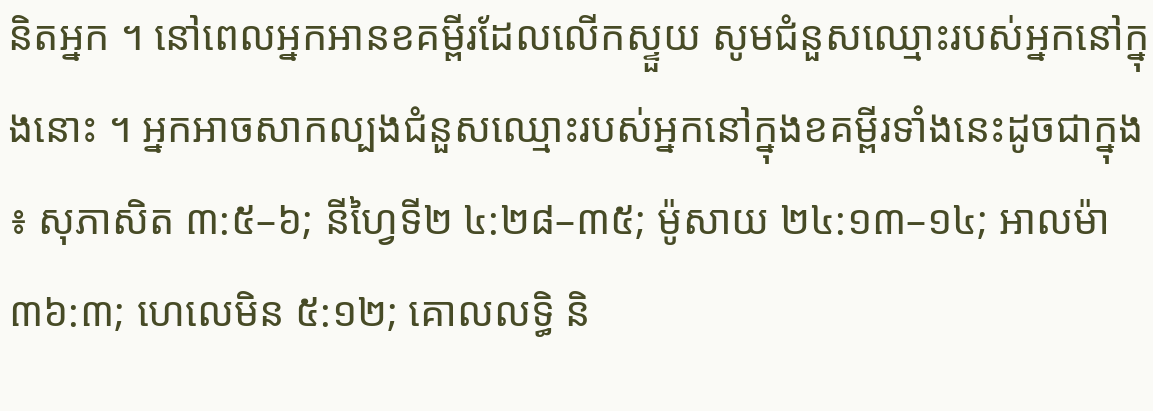និតអ្នក ។ នៅពេលអ្នកអានខគម្ពីរដែលលើកស្ទួយ សូមជំនួសឈ្មោះរបស់អ្នកនៅក្នុងនោះ ។ អ្នកអាចសាកល្បងជំនួសឈ្មោះរបស់អ្នកនៅក្នុងខគម្ពីរទាំងនេះដូចជាក្នុង ៖ សុភាសិត ៣:៥–៦; នីហ្វៃទី២ ៤:២៨–៣៥; ម៉ូសាយ ២៤:១៣–១៤; អាលម៉ា ៣៦:៣; ហេលេមិន ៥:១២; គោលលទ្ធិ និ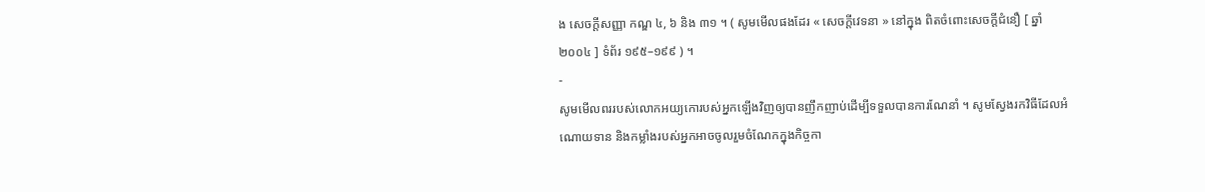ង សេចក្តីសញ្ញា កណ្ឌ ៤, ៦ និង ៣១ ។ ( សូមមើលផងដែរ « សេចក្តីវេទនា » នៅក្នុង ពិតចំពោះសេចក្ដីជំនឿ [ ឆ្នាំ ២០០៤ ] ទំព័រ ១៩៥–១៩៩ ) ។
-
សូមមើលពររបស់លោកអយ្យកោរបស់អ្នកឡើងវិញឲ្យបានញឹកញាប់ដើម្បីទទួលបានការណែនាំ ។ សូមស្វែងរកវិធីដែលអំណោយទាន និងកម្លាំងរបស់អ្នកអាចចូលរួមចំណែកក្នុងកិច្ចកា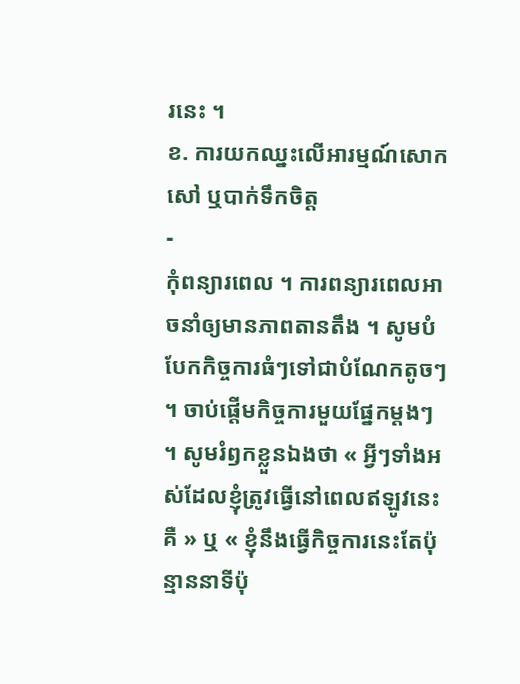រនេះ ។
ខ. ការយកឈ្នះលើអារម្មណ៍សោកសៅ ឬបាក់ទឹកចិត្ត
-
កុំពន្យារពេល ។ ការពន្យារពេលអាចនាំឲ្យមានភាពតានតឹង ។ សូមបំបែកកិច្ចការធំៗទៅជាបំណែកតូចៗ ។ ចាប់ផ្តើមកិច្ចការមួយផ្នែកម្តងៗ ។ សូមរំឭកខ្លួនឯងថា « អ្វីៗទាំងអស់ដែលខ្ញុំត្រូវធ្វើនៅពេលឥឡូវនេះគឺ » ឬ « ខ្ញុំនឹងធ្វើកិច្ចការនេះតែប៉ុន្មាននាទីប៉ុ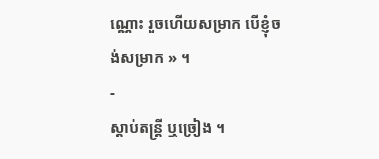ណ្ណោះ រួចហើយសម្រាក បើខ្ញុំចង់សម្រាក » ។
-
ស្ដាប់តន្ត្រី ឬច្រៀង ។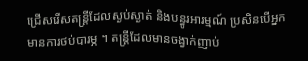ជ្រើសរើសតន្ត្រីដែលស្ងប់ស្ងាត់ និងបន្ធូរអារម្មណ៍ ប្រសិនបើអ្នកមានការថប់បារម្ភ ។ តន្ត្រីដែលមានចង្វាក់ញាប់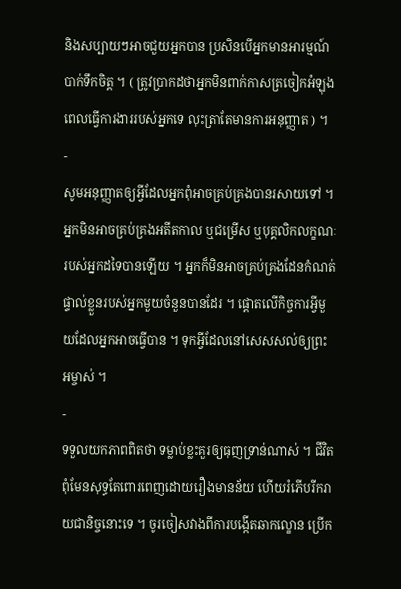និងសប្បាយៗអាចជួយអ្នកបាន ប្រសិនបើអ្នកមានអារម្មណ៍បាក់ទឹកចិត្ត ។ ( ត្រូវប្រាកដថាអ្នកមិនពាក់កាសត្រចៀកអំឡុងពេលធ្វើការងាររបស់អ្នកទេ លុះត្រាតែមានការអនុញ្ញាត ) ។
-
សូមអនុញ្ញាតឲ្យអ្វីដែលអ្នកពុំអាចគ្រប់គ្រងបានរសាយទៅ ។ អ្នកមិនអាចគ្រប់គ្រងអតីតកាល ឬជម្រើស ឬបុគ្គលិកលក្ខណៈរបស់អ្នកដទៃបានឡើយ ។ អ្នកក៏មិនអាចគ្រប់គ្រងដែនកំណត់ផ្ទាល់ខ្លួនរបស់អ្នកមួយចំនួនបានដែរ ។ ផ្ដោតលើកិច្ចការអ្វីមួយដែលអ្នកអាចធ្វើបាន ។ ទុកអ្វីដែលនៅសេសសល់ឲ្យព្រះអម្ចាស់ ។
-
ទទួលយកភាពពិតថា ទម្លាប់ខ្លះគួរឲ្យធុញទ្រាន់ណាស់ ។ ជីវិតពុំមែនសុទ្ធតែពោរពេញដោយរឿងមានន័យ ហើយរំភើបរីករាយជានិច្ចនោះទេ ។ ចូរចៀសវាងពីការបង្កើតឆាកល្ខោន ប្រើក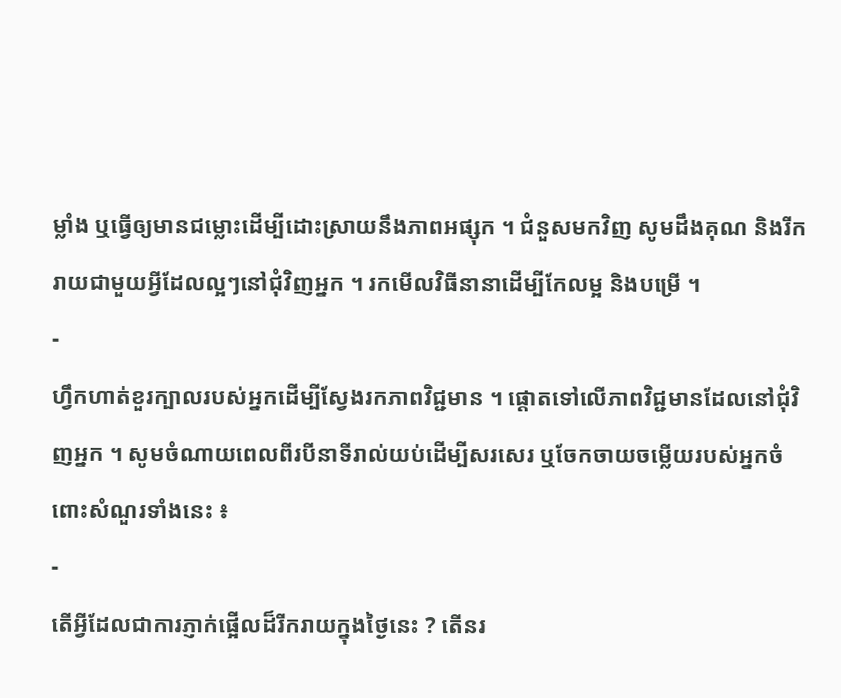ម្លាំង ឬធ្វើឲ្យមានជម្លោះដើម្បីដោះស្រាយនឹងភាពអផ្សុក ។ ជំនួសមកវិញ សូមដឹងគុណ និងរីករាយជាមួយអ្វីដែលល្អៗនៅជុំវិញអ្នក ។ រកមើលវិធីនានាដើម្បីកែលម្អ និងបម្រើ ។
-
ហ្វឹកហាត់ខួរក្បាលរបស់អ្នកដើម្បីស្វែងរកភាពវិជ្ជមាន ។ ផ្ដោតទៅលើភាពវិជ្ជមានដែលនៅជុំវិញអ្នក ។ សូមចំណាយពេលពីរបីនាទីរាល់យប់ដើម្បីសរសេរ ឬចែកចាយចម្លើយរបស់អ្នកចំពោះសំណួរទាំងនេះ ៖
-
តើអ្វីដែលជាការភ្ញាក់ផ្អើលដ៏រីករាយក្នុងថ្ងៃនេះ ? តើនរ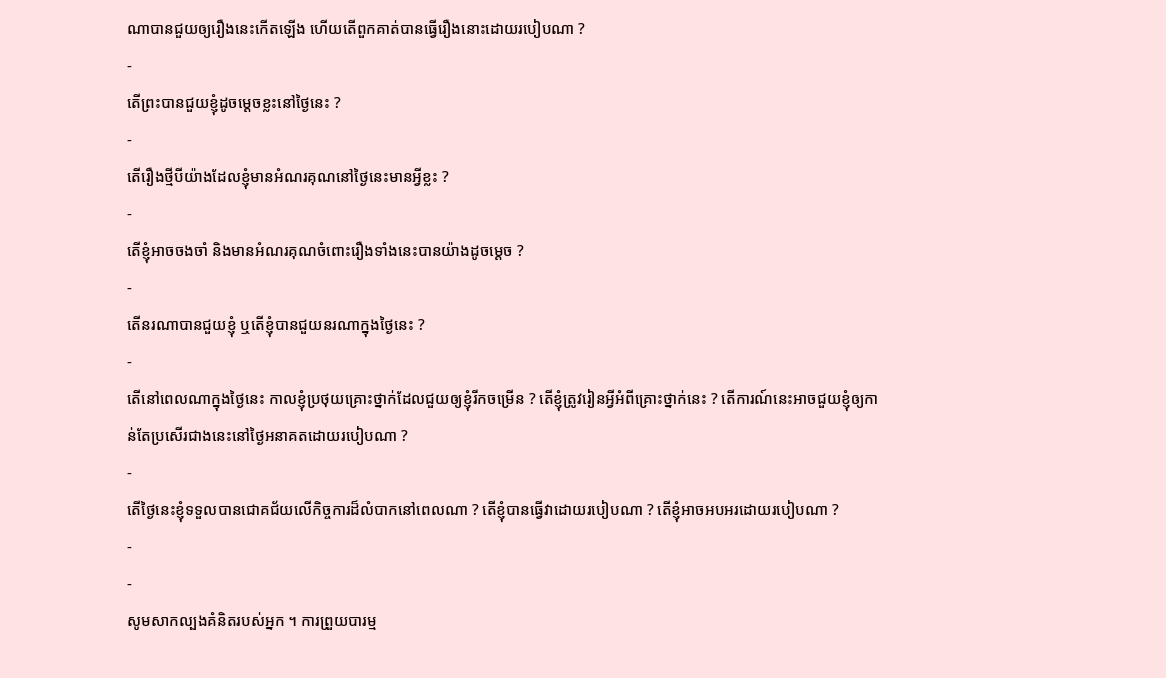ណាបានជួយឲ្យរឿងនេះកើតឡើង ហើយតើពួកគាត់បានធ្វើរឿងនោះដោយរបៀបណា ?
-
តើព្រះបានជួយខ្ញុំដូចម្តេចខ្លះនៅថ្ងៃនេះ ?
-
តើរឿងថ្មីបីយ៉ាងដែលខ្ញុំមានអំណរគុណនៅថ្ងៃនេះមានអ្វីខ្លះ ?
-
តើខ្ញុំអាចចងចាំ និងមានអំណរគុណចំពោះរឿងទាំងនេះបានយ៉ាងដូចម្តេច ?
-
តើនរណាបានជួយខ្ញុំ ឬតើខ្ញុំបានជួយនរណាក្នុងថ្ងៃនេះ ?
-
តើនៅពេលណាក្នុងថ្ងៃនេះ កាលខ្ញុំប្រថុយគ្រោះថ្នាក់ដែលជួយឲ្យខ្ញុំរីកចម្រើន ? តើខ្ញុំត្រូវរៀនអ្វីអំពីគ្រោះថ្នាក់នេះ ? តើការណ៍នេះអាចជួយខ្ញុំឲ្យកាន់តែប្រសើរជាងនេះនៅថ្ងៃអនាគតដោយរបៀបណា ?
-
តើថ្ងៃនេះខ្ញុំទទួលបានជោគជ័យលើកិច្ចការដ៏លំបាកនៅពេលណា ? តើខ្ញុំបានធ្វើវាដោយរបៀបណា ? តើខ្ញុំអាចអបអរដោយរបៀបណា ?
-
-
សូមសាកល្បងគំនិតរបស់អ្នក ។ ការព្រួយបារម្ម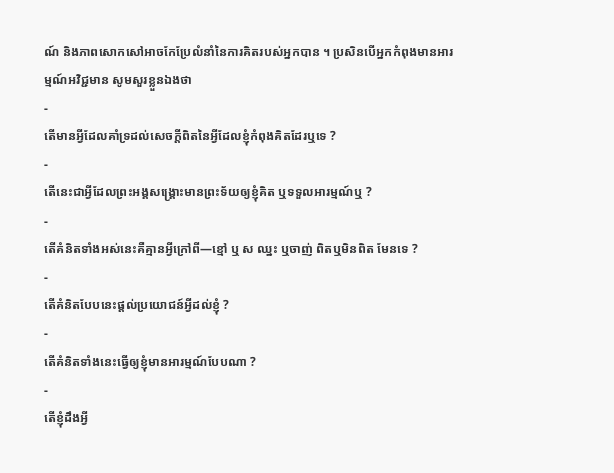ណ៍ និងភាពសោកសៅអាចកែប្រែលំនាំនៃការគិតរបស់អ្នកបាន ។ ប្រសិនបើអ្នកកំពុងមានអារម្មណ៍អវិជ្ជមាន សូមសួរខ្លួនឯងថា
-
តើមានអ្វីដែលគាំទ្រដល់សេចក្តីពិតនៃអ្វីដែលខ្ញុំកំពុងគិតដែរឬទេ ?
-
តើនេះជាអ្វីដែលព្រះអង្គសង្គ្រោះមានព្រះទ័យឲ្យខ្ញុំគិត ឬទទួលអារម្មណ៍ឬ ?
-
តើគំនិតទាំងអស់នេះគឺគ្មានអ្វីក្រៅពី—ខ្មៅ ឬ ស ឈ្នះ ឬចាញ់ ពិតឬមិនពិត មែនទេ ?
-
តើគំនិតបែបនេះផ្តល់ប្រយោជន៍អ្វីដល់ខ្ញុំ ?
-
តើគំនិតទាំងនេះធ្វើឲ្យខ្ញុំមានអារម្មណ៍បែបណា ?
-
តើខ្ញុំដឹងអ្វី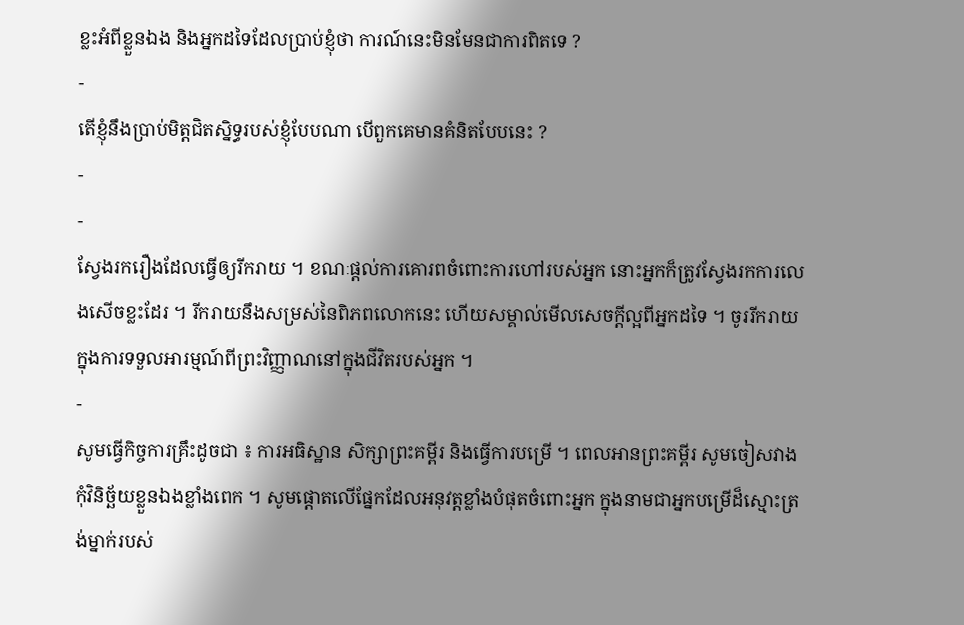ខ្លះអំពីខ្លួនឯង និងអ្នកដទៃដែលប្រាប់ខ្ញុំថា ការណ៍នេះមិនមែនជាការពិតទេ ?
-
តើខ្ញុំនឹងប្រាប់មិត្តជិតស្និទ្ធរបស់ខ្ញុំបែបណា បើពួកគេមានគំនិតបែបនេះ ?
-
-
ស្វែងរករឿងដែលធ្វើឲ្យរីករាយ ។ ខណៈផ្តល់ការគោរពចំពោះការហៅរបស់អ្នក នោះអ្នកក៏ត្រូវស្វែងរកការលេងសើចខ្លះដែរ ។ រីករាយនឹងសម្រស់នៃពិភពលោកនេះ ហើយសម្គាល់មើលសេចក្ដីល្អពីអ្នកដទៃ ។ ចូររីករាយក្នុងការទទួលអារម្មណ៍ពីព្រះវិញ្ញាណនៅក្នុងជីវិតរបស់អ្នក ។
-
សូមធ្វើកិច្ចការគ្រឹះដូចជា ៖ ការអធិស្ឋាន សិក្សាព្រះគម្ពីរ និងធ្វើការបម្រើ ។ ពេលអានព្រះគម្ពីរ សូមចៀសវាងកុំវិនិច្ឆ័យខ្លួនឯងខ្លាំងពេក ។ សូមផ្ដោតលើផ្នែកដែលអនុវត្តខ្លាំងបំផុតចំពោះអ្នក ក្នុងនាមជាអ្នកបម្រើដ៏ស្មោះត្រង់ម្នាក់របស់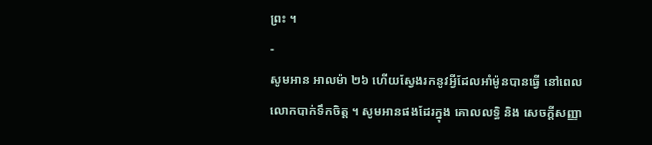ព្រះ ។
-
សូមអាន អាលម៉ា ២៦ ហើយស្វែងរកនូវអ្វីដែលអាំម៉ូនបានធ្វើ នៅពេលលោកបាក់ទឹកចិត្ត ។ សូមអានផងដែរក្នុង គោលលទ្ធិ និង សេចក្ដីសញ្ញា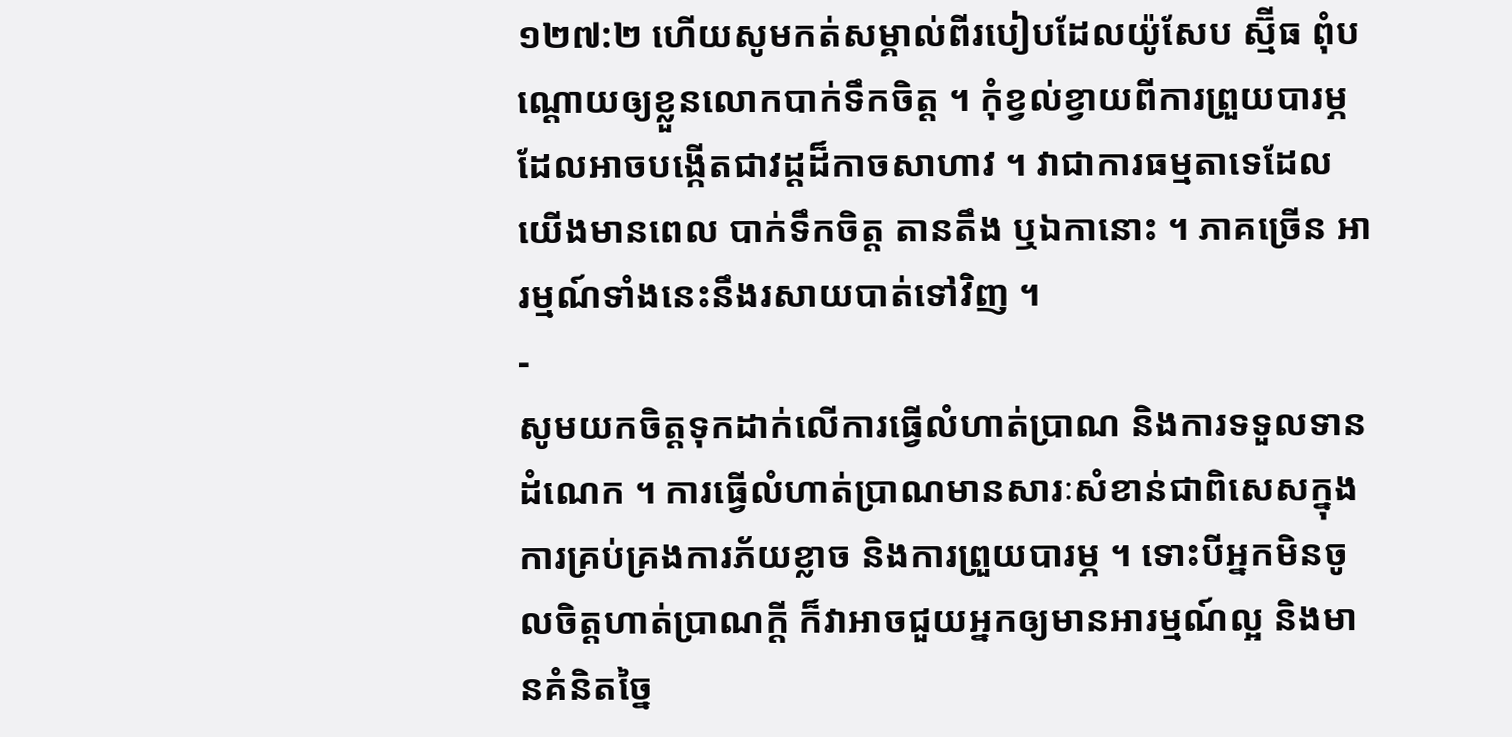១២៧:២ ហើយសូមកត់សម្គាល់ពីរបៀបដែលយ៉ូសែប ស្ម៊ីធ ពុំបណ្ដោយឲ្យខ្លួនលោកបាក់ទឹកចិត្ត ។ កុំខ្វល់ខ្វាយពីការព្រួយបារម្ភ ដែលអាចបង្កើតជាវដ្តដ៏កាចសាហាវ ។ វាជាការធម្មតាទេដែលយើងមានពេល បាក់ទឹកចិត្ត តានតឹង ឬឯកានោះ ។ ភាគច្រើន អារម្មណ៍ទាំងនេះនឹងរសាយបាត់ទៅវិញ ។
-
សូមយកចិត្តទុកដាក់លើការធ្វើលំហាត់ប្រាណ និងការទទួលទានដំណេក ។ ការធ្វើលំហាត់ប្រាណមានសារៈសំខាន់ជាពិសេសក្នុងការគ្រប់គ្រងការភ័យខ្លាច និងការព្រួយបារម្ភ ។ ទោះបីអ្នកមិនចូលចិត្តហាត់ប្រាណក្តី ក៏វាអាចជួយអ្នកឲ្យមានអារម្មណ៍ល្អ និងមានគំនិតច្នៃ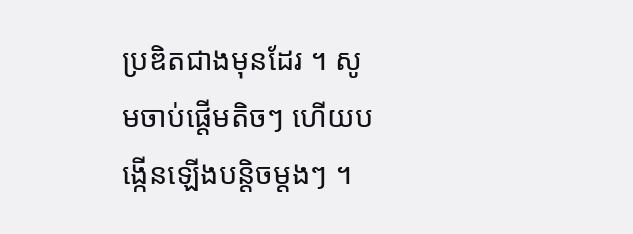ប្រឌិតជាងមុនដែរ ។ សូមចាប់ផ្តើមតិចៗ ហើយបង្កើនឡើងបន្តិចម្តងៗ ។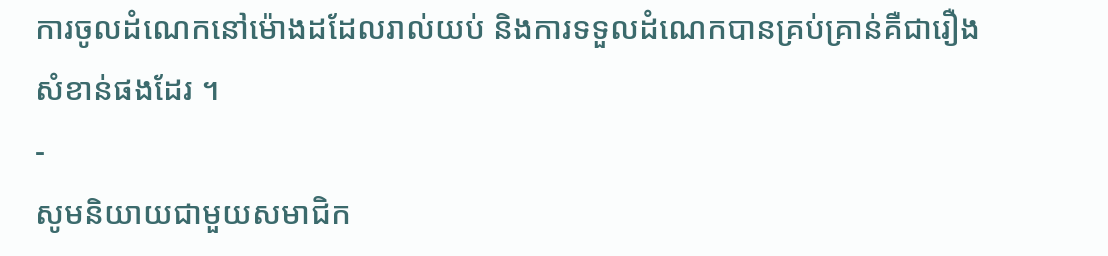ការចូលដំណេកនៅម៉ោងដដែលរាល់យប់ និងការទទួលដំណេកបានគ្រប់គ្រាន់គឺជារឿងសំខាន់ផងដែរ ។
-
សូមនិយាយជាមួយសមាជិក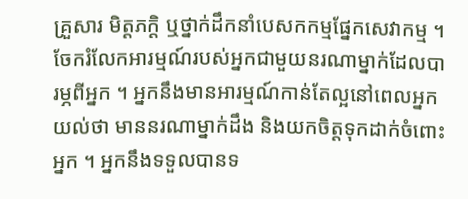គ្រួសារ មិត្តភក្តិ ឬថ្នាក់ដឹកនាំបេសកកម្មផ្នែកសេវាកម្ម ។ ចែករំលែកអារម្មណ៍របស់អ្នកជាមួយនរណាម្នាក់ដែលបារម្ភពីអ្នក ។ អ្នកនឹងមានអារម្មណ៍កាន់តែល្អនៅពេលអ្នកយល់ថា មាននរណាម្នាក់ដឹង និងយកចិត្តទុកដាក់ចំពោះអ្នក ។ អ្នកនឹងទទួលបានទ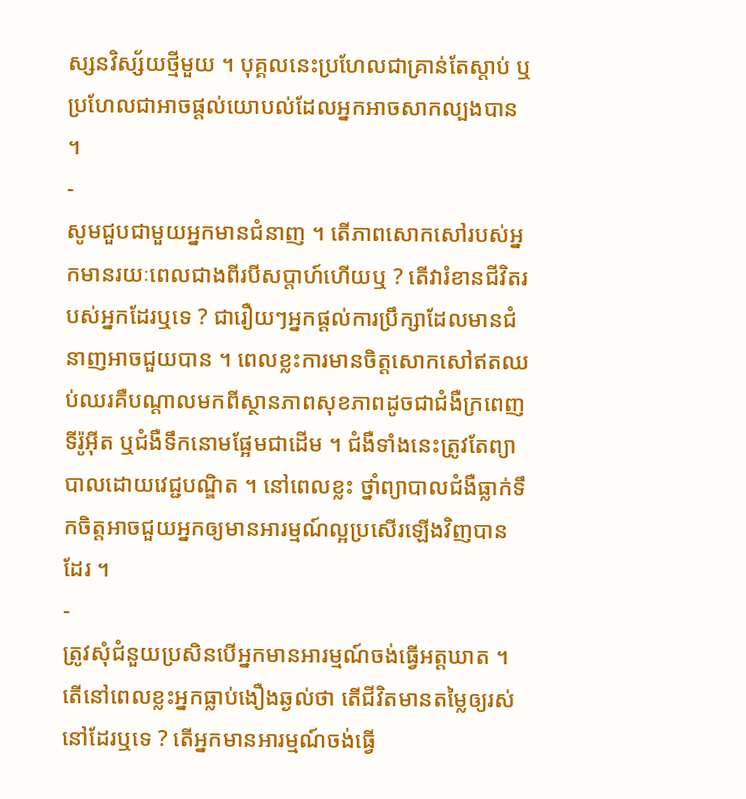ស្សនវិស្ស័យថ្មីមួយ ។ បុគ្គលនេះប្រហែលជាគ្រាន់តែស្តាប់ ឬប្រហែលជាអាចផ្តល់យោបល់ដែលអ្នកអាចសាកល្បងបាន ។
-
សូមជួបជាមួយអ្នកមានជំនាញ ។ តើភាពសោកសៅរបស់អ្នកមានរយៈពេលជាងពីរបីសប្តាហ៍ហើយឬ ? តើវារំខានជីវិតរបស់អ្នកដែរឬទេ ? ជារឿយៗអ្នកផ្ដល់ការប្រឹក្សាដែលមានជំនាញអាចជួយបាន ។ ពេលខ្លះការមានចិត្តសោកសៅឥតឈប់ឈរគឺបណ្តាលមកពីស្ថានភាពសុខភាពដូចជាជំងឺក្រពេញទីរ៉ូអ៊ីត ឬជំងឺទឹកនោមផ្អែមជាដើម ។ ជំងឺទាំងនេះត្រូវតែព្យាបាលដោយវេជ្ជបណ្ឌិត ។ នៅពេលខ្លះ ថ្នាំព្យាបាលជំងឺធ្លាក់ទឹកចិត្តអាចជួយអ្នកឲ្យមានអារម្មណ៍ល្អប្រសើរឡើងវិញបានដែរ ។
-
ត្រូវសុំជំនួយប្រសិនបើអ្នកមានអារម្មណ៍ចង់ធ្វើអត្តឃាត ។ តើនៅពេលខ្លះអ្នកធ្លាប់ងឿងឆ្ងល់ថា តើជីវិតមានតម្លៃឲ្យរស់នៅដែរឬទេ ? តើអ្នកមានអារម្មណ៍ចង់ធ្វើ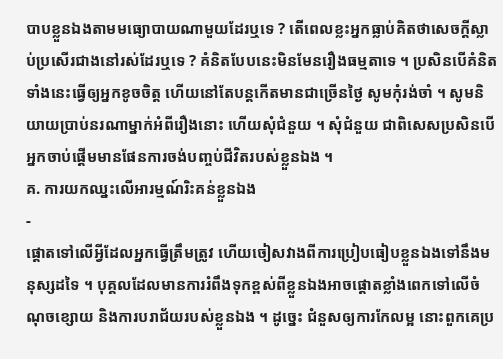បាបខ្លួនឯងតាមមធ្យោបាយណាមួយដែរឬទេ ? តើពេលខ្លះអ្នកធ្លាប់គិតថាសេចក្តីស្លាប់ប្រសើរជាងនៅរស់ដែរឬទេ ? គំនិតបែបនេះមិនមែនរឿងធម្មតាទេ ។ ប្រសិនបើគំនិតទាំងនេះធ្វើឲ្យអ្នកខូចចិត្ត ហើយនៅតែបន្តកើតមានជាច្រើនថ្ងៃ សូមកុំរង់ចាំ ។ សូមនិយាយប្រាប់នរណាម្នាក់អំពីរឿងនោះ ហើយសុំជំនួយ ។ សុំជំនួយ ជាពិសេសប្រសិនបើអ្នកចាប់ផ្តើមមានផែនការចង់បញ្ចប់ជីវិតរបស់ខ្លួនឯង ។
គ. ការយកឈ្នះលើអារម្មណ៍រិះគន់ខ្លួនឯង
-
ផ្តោតទៅលើអ្វីដែលអ្នកធ្វើត្រឹមត្រូវ ហើយចៀសវាងពីការប្រៀបធៀបខ្លួនឯងទៅនឹងមនុស្សដទៃ ។ បុគ្គលដែលមានការរំពឹងទុកខ្ពស់ពីខ្លួនឯងអាចផ្ដោតខ្លាំងពេកទៅលើចំណុចខ្សោយ និងការបរាជ័យរបស់ខ្លួនឯង ។ ដូច្នេះ ជំនួសឲ្យការកែលម្អ នោះពួកគេប្រ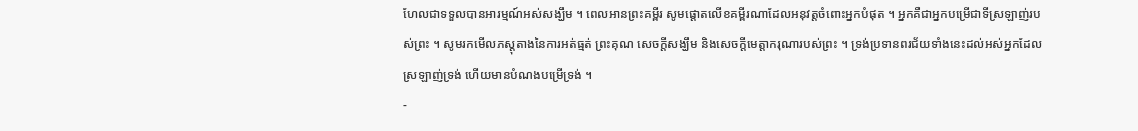ហែលជាទទួលបានអារម្មណ៍អស់សង្ឃឹម ។ ពេលអានព្រះគម្ពីរ សូមផ្ដោតលើខគម្ពីរណាដែលអនុវត្តចំពោះអ្នកបំផុត ។ អ្នកគឺជាអ្នកបម្រើជាទីស្រឡាញ់របស់ព្រះ ។ សូមរកមើលភស្តុតាងនៃការអត់ធ្មត់ ព្រះគុណ សេចក្តីសង្ឃឹម និងសេចក្តីមេត្តាករុណារបស់ព្រះ ។ ទ្រង់ប្រទានពរជ័យទាំងនេះដល់អស់អ្នកដែលស្រឡាញ់ទ្រង់ ហើយមានបំណងបម្រើទ្រង់ ។
-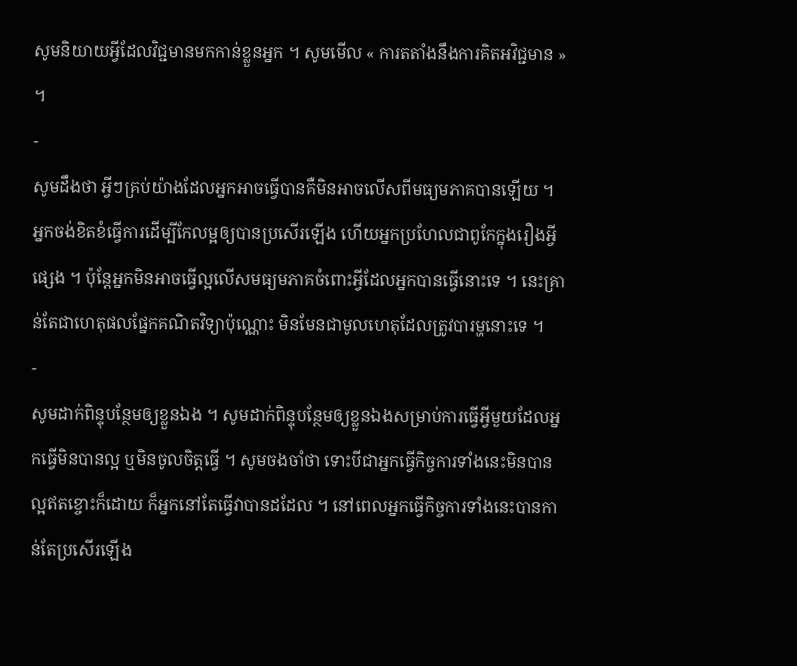សូមនិយាយអ្វីដែលវិជ្ជមានមកកាន់ខ្លួនអ្នក ។ សូមមើល « ការតតាំងនឹងការគិតអវិជ្ជមាន » ។
-
សូមដឹងថា អ្វីៗគ្រប់យ៉ាងដែលអ្នកអាចធ្វើបានគឺមិនអាចលើសពីមធ្យមភាគបានឡើយ ។ អ្នកចង់ខិតខំធ្វើការដើម្បីកែលម្អឲ្យបានប្រសើរឡើង ហើយអ្នកប្រហែលជាពូកែក្នុងរឿងអ្វីផ្សេង ។ ប៉ុន្តែអ្នកមិនអាចធ្វើល្អលើសមធ្យមភាគចំពោះអ្វីដែលអ្នកបានធ្វើនោះទេ ។ នេះគ្រាន់តែជាហេតុផលផ្នែកគណិតវិទ្យាប៉ុណ្ណោះ មិនមែនជាមូលហេតុដែលត្រូវបារម្ហនោះទេ ។
-
សូមដាក់ពិន្ទុបន្ថែមឲ្យខ្លួនឯង ។ សូមដាក់ពិន្ទុបន្ថែមឲ្យខ្លួនឯងសម្រាប់ការធ្វើអ្វីមួយដែលអ្នកធ្វើមិនបានល្អ ឬមិនចូលចិត្តធ្វើ ។ សូមចងចាំថា ទោះបីជាអ្នកធ្វើកិច្ចការទាំងនេះមិនបានល្អឥតខ្ចោះក៏ដោយ ក៏អ្នកនៅតែធ្វើវាបានដដែល ។ នៅពេលអ្នកធ្វើកិច្ចការទាំងនេះបានកាន់តែប្រសើរឡើង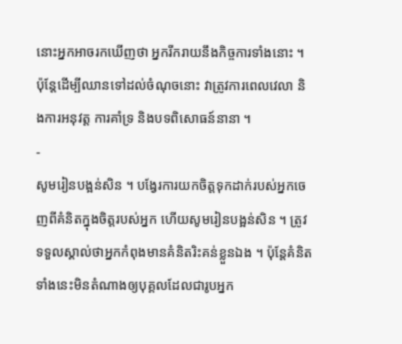នោះអ្នកអាចរកឃើញថា អ្នករីករាយនឹងកិច្ចការទាំងនោះ ។ ប៉ុន្តែដើម្បីឈានទៅដល់ចំណុចនោះ វាត្រូវការពេលវេលា និងការអនុវត្ត ការគាំទ្រ និងបទពិសោធន៍នានា ។
-
សូមរៀនបង្អន់សិន ។ បង្វែរការយកចិត្តទុកដាក់របស់អ្នកចេញពីគំនិតក្នុងចិត្តរបស់អ្នក ហើយសូមរៀនបង្អន់សិន ។ ត្រូវទទួលស្គាល់ថាអ្នកកំពុងមានគំនិតរិះគន់ខ្លួនឯង ។ ប៉ុន្តែគំនិតទាំងនេះមិនតំណាងឲ្យបុគ្គលដែលជារូបអ្នក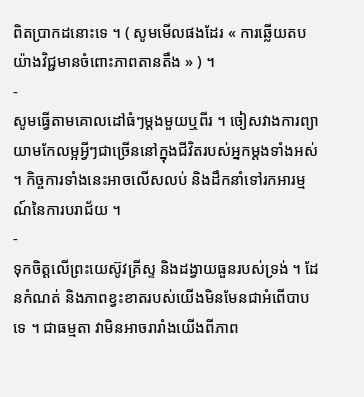ពិតប្រាកដនោះទេ ។ ( សូមមើលផងដែរ « ការឆ្លើយតបយ៉ាងវិជ្ជមានចំពោះភាពតានតឹង » ) ។
-
សូមធ្វើតាមគោលដៅធំៗម្ដងមួយឬពីរ ។ ចៀសវាងការព្យាយាមកែលម្អអ្វីៗជាច្រើននៅក្នុងជីវិតរបស់អ្នកម្ដងទាំងអស់ ។ កិច្ចការទាំងនេះអាចលើសលប់ និងដឹកនាំទៅរកអារម្មណ៍នៃការបរាជ័យ ។
-
ទុកចិត្តលើព្រះយេស៊ូវគ្រីស្ទ និងដង្វាយធួនរបស់ទ្រង់ ។ ដែនកំណត់ និងភាពខ្វះខាតរបស់យើងមិនមែនជាអំពើបាបទេ ។ ជាធម្មតា វាមិនអាចរារាំងយើងពីភាព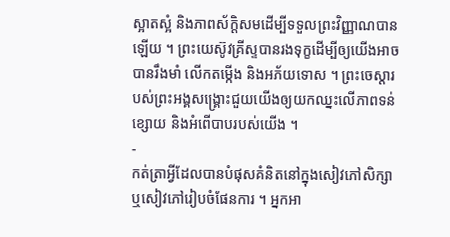ស្អាតស្អំ និងភាពស័ក្តិសមដើម្បីទទួលព្រះវិញ្ញាណបានឡើយ ។ ព្រះយេស៊ូវគ្រីស្ទបានរងទុក្ខដើម្បីឲ្យយើងអាចបានរឹងមាំ លើកតម្កើង និងអភ័យទោស ។ ព្រះចេស្តារបស់ព្រះអង្គសង្គ្រោះជួយយើងឲ្យយកឈ្នះលើភាពទន់ខ្សោយ និងអំពើបាបរបស់យើង ។
-
កត់ត្រាអ្វីដែលបានបំផុសគំនិតនៅក្នុងសៀវភៅសិក្សា ឬសៀវភៅរៀបចំផែនការ ។ អ្នកអា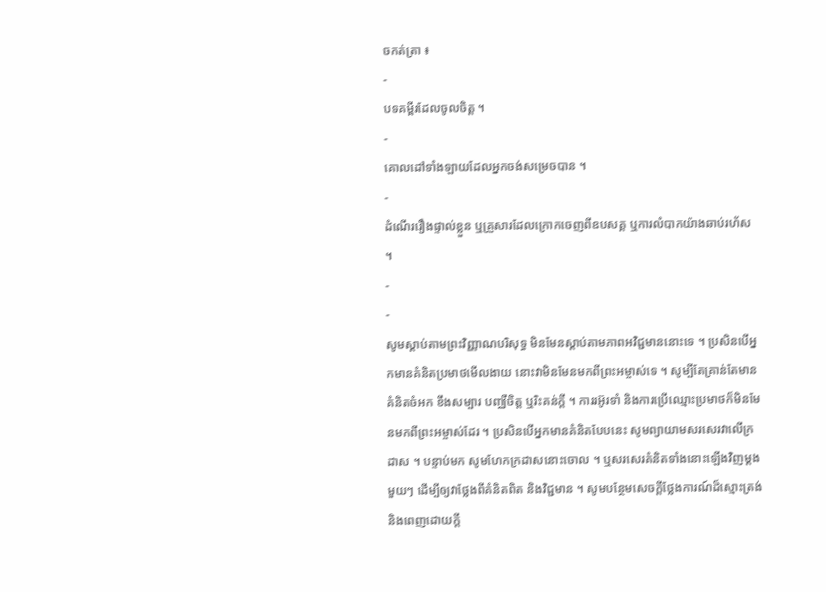ចកត់ត្រា ៖
-
បទគម្ពីរដែលចូលចិត្ត ។
-
គោលដៅទាំងឡាយដែលអ្នកចង់សម្រេចបាន ។
-
ដំណើររឿងផ្ទាល់ខ្លួន ឬគ្រួសារដែលក្រោកចេញពីឧបសគ្គ ឬការលំបាកយ៉ាងឆាប់រហ័ស ។
-
-
សូមស្ដាប់តាមព្រះវិញ្ញាណបរិសុទ្ធ មិនមែនស្តាប់តាមភាពអវិជ្ជមាននោះទេ ។ ប្រសិនបើអ្នកមានគំនិតប្រមាថមើលងាយ នោះវាមិនមែនមកពីព្រះអម្ចាស់ទេ ។ សូម្បីតែគ្រាន់តែមានគំនិតចំអក ខឹងសម្បារ បញ្ឈឺចិត្ត ឬរិះគន់ក្តី ។ ការរអ៊ូរទាំ និងការប្រើឈ្មោះប្រមាថក៏មិនមែនមកពីព្រះអម្ចាស់ដែរ ។ ប្រសិនបើអ្នកមានគំនិតបែបនេះ សូមព្យាយាមសរសេរវាលើក្រដាស ។ បន្ទាប់មក សូមហែកក្រដាសនោះចោល ។ ឬសរសេរគំនិតទាំងនោះឡើងវិញម្តងមួយៗ ដើម្បីឲ្យវាថ្លែងពីគំនិតពិត និងវិជ្ជមាន ។ សូមបន្ថែមសេចក្តីថ្លែងការណ៍ដ៏ស្មោះត្រង់ និងពេញដោយក្តី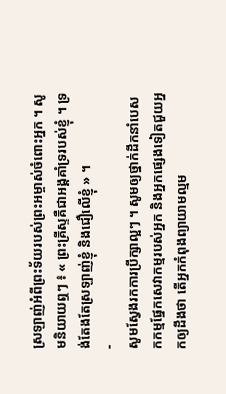ស្រឡាញ់អំពីព្រះទ័យរបស់ព្រះអម្ចាស់ចំពោះអ្នក ។ សូមនិយាយឮៗ ៖ « ព្រះគ្រីស្ទគឺជាអង្គគាំទ្ររបស់ខ្ញុំ ។ ទ្រង់តែងតែស្រឡាញ់ខ្ញុំ និងជឿលើខ្ញុំ » ។
-
សូមស្វែងរកការប្រឹក្សាល្អៗ ។ សូមឲ្យថ្នាក់ដឹកនាំបេសកកម្មផ្នែកសេវាកម្មរបស់អ្នក និងអ្នកផ្សេងទៀតជួយអ្នកឲ្យដឹងថា តើអ្នកកំពុងព្យាយាមល្មម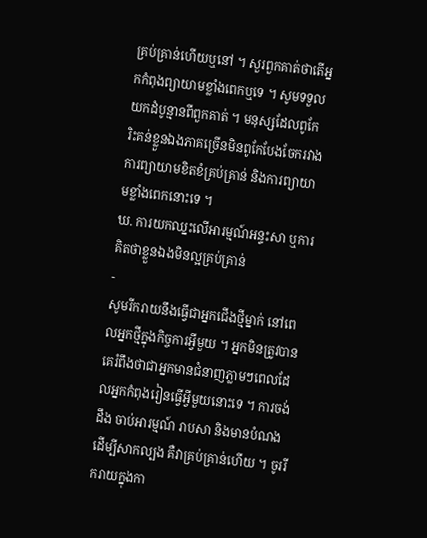គ្រប់គ្រាន់ហើយឬនៅ ។ សួរពួកគាត់ថាតើអ្នកកំពុងព្យាយាមខ្លាំងពេកឬទេ ។ សូមទទួលយកដំបូន្មានពីពួកគាត់ ។ មនុស្សដែលពូកែរិះគន់ខ្លួនឯងភាគច្រើនមិនពូកែបែងចែករវាង ការព្យាយាមខិតខំគ្រប់គ្រាន់ និងការព្យាយាមខ្លាំងពេកនោះទេ ។
ឃ. ការយកឈ្នះលើអារម្មណ៍អន្ទះសា ឬការគិតថាខ្លួនឯងមិនល្អគ្រប់គ្រាន់
-
សូមរីករាយនឹងធ្វើជាអ្នកជើងថ្មីម្នាក់ នៅពេលអ្នកថ្មីក្នុងកិច្ចការអ្វីមួយ ។ អ្នកមិនត្រូវបានគេរំពឹងថាជាអ្នកមានជំនាញភ្លាមៗពេលដែលអ្នកកំពុងរៀនធ្វើអ្វីមួយនោះទេ ។ ការចង់ដឹង ចាប់អារម្មណ៍ រាបសា និងមានបំណងដើម្បីសាកល្បង គឺវាគ្រប់គ្រាន់ហើយ ។ ចូររីករាយក្នុងកា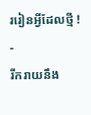ររៀនអ្វីដែលថ្មី !
-
រីករាយនឹង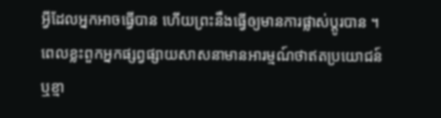អ្វីដែលអ្នកអាចធ្វើបាន ហើយព្រះនឹងធ្វើឲ្យមានការផ្លាស់ប្តូរបាន ។ ពេលខ្លះពួកអ្នកផ្សព្វផ្សាយសាសនាមានអារម្មណ៍ថាឥតប្រយោជន៍ ឬខ្មា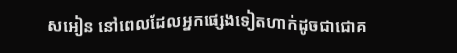សអៀន នៅពេលដែលអ្នកផ្សេងទៀតហាក់ដូចជាជោគ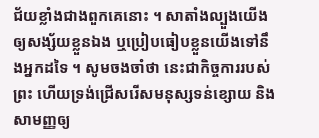ជ័យខ្លាំងជាងពួកគេនោះ ។ សាតាំងល្បួងយើងឲ្យសង្ស័យខ្លួនឯង ឬប្រៀបធៀបខ្លួនយើងទៅនឹងអ្នកដទៃ ។ សូមចងចាំថា នេះជាកិច្ចការរបស់ព្រះ ហើយទ្រង់ជ្រើសរើសមនុស្សទន់ខ្សោយ និងសាមញ្ញឲ្យ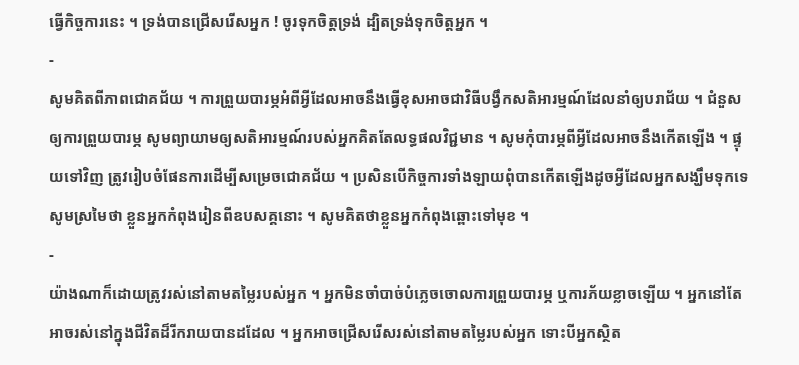ធ្វើកិច្ចការនេះ ។ ទ្រង់បានជ្រើសរើសអ្នក ! ចូរទុកចិត្តទ្រង់ ដ្បិតទ្រង់ទុកចិត្តអ្នក ។
-
សូមគិតពីភាពជោគជ័យ ។ ការព្រួយបារម្ភអំពីអ្វីដែលអាចនឹងធ្វើខុសអាចជាវិធីបង្វឹកសតិអារម្មណ៍ដែលនាំឲ្យបរាជ័យ ។ ជំនួសឲ្យការព្រួយបារម្ភ សូមព្យាយាមឲ្យសតិអារម្មណ៍របស់អ្នកគិតតែលទ្ធផលវិជ្ជមាន ។ សូមកុំបារម្ភពីអ្វីដែលអាចនឹងកើតឡើង ។ ផ្ទុយទៅវិញ ត្រូវរៀបចំផែនការដើម្បីសម្រេចជោគជ័យ ។ ប្រសិនបើកិច្ចការទាំងឡាយពុំបានកើតឡើងដូចអ្វីដែលអ្នកសង្ឃឹមទុកទេ សូមស្រមៃថា ខ្លួនអ្នកកំពុងរៀនពីឧបសគ្គនោះ ។ សូមគិតថាខ្លួនអ្នកកំពុងឆ្ពោះទៅមុខ ។
-
យ៉ាងណាក៏ដោយត្រូវរស់នៅតាមតម្លៃរបស់អ្នក ។ អ្នកមិនចាំបាច់បំភ្លេចចោលការព្រួយបារម្ភ ឬការភ័យខ្លាចឡើយ ។ អ្នកនៅតែអាចរស់នៅក្នុងជីវិតដ៏រីករាយបានដដែល ។ អ្នកអាចជ្រើសរើសរស់នៅតាមតម្លៃរបស់អ្នក ទោះបីអ្នកស្ថិត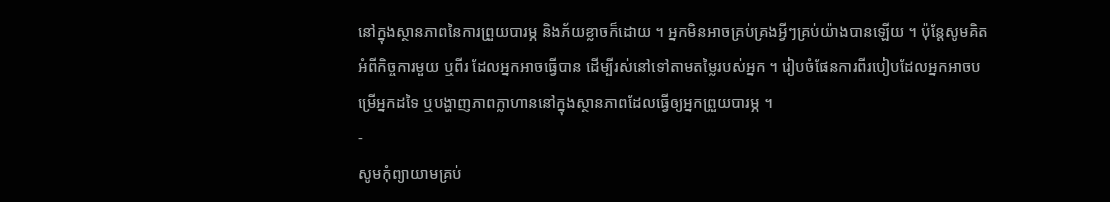នៅក្នុងស្ថានភាពនៃការព្រួយបារម្ភ និងភ័យខ្លាចក៏ដោយ ។ អ្នកមិនអាចគ្រប់គ្រងអ្វីៗគ្រប់យ៉ាងបានឡើយ ។ ប៉ុន្តែសូមគិតអំពីកិច្ចការមួយ ឬពីរ ដែលអ្នកអាចធ្វើបាន ដើម្បីរស់នៅទៅតាមតម្លៃរបស់អ្នក ។ រៀបចំផែនការពីរបៀបដែលអ្នកអាចបម្រើអ្នកដទៃ ឬបង្ហាញភាពក្លាហាននៅក្នុងស្ថានភាពដែលធ្វើឲ្យអ្នកព្រួយបារម្ភ ។
-
សូមកុំព្យាយាមគ្រប់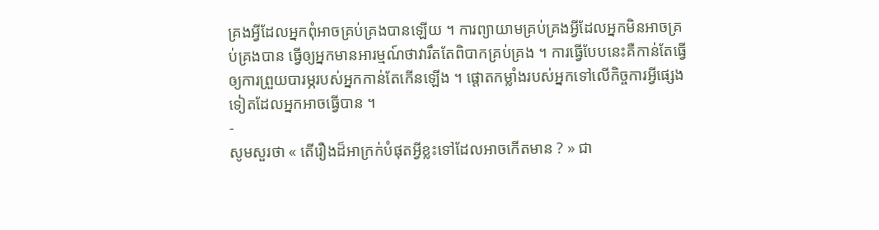គ្រងអ្វីដែលអ្នកពុំអាចគ្រប់គ្រងបានឡើយ ។ ការព្យាយាមគ្រប់គ្រងអ្វីដែលអ្នកមិនអាចគ្រប់គ្រងបាន ធ្វើឲ្យអ្នកមានអារម្មណ៍ថាវារឹតតែពិបាកគ្រប់គ្រង ។ ការធ្វើបែបនេះគឺកាន់តែធ្វើឲ្យការព្រួយបារម្ភរបស់អ្នកកាន់តែកើនឡើង ។ ផ្ដោតកម្លាំងរបស់អ្នកទៅលើកិច្ចការអ្វីផ្សេងទៀតដែលអ្នកអាចធ្វើបាន ។
-
សូមសួរថា « តើរឿងដ៏អាក្រក់បំផុតអ្វីខ្លះទៅដែលអាចកើតមាន ? » ជា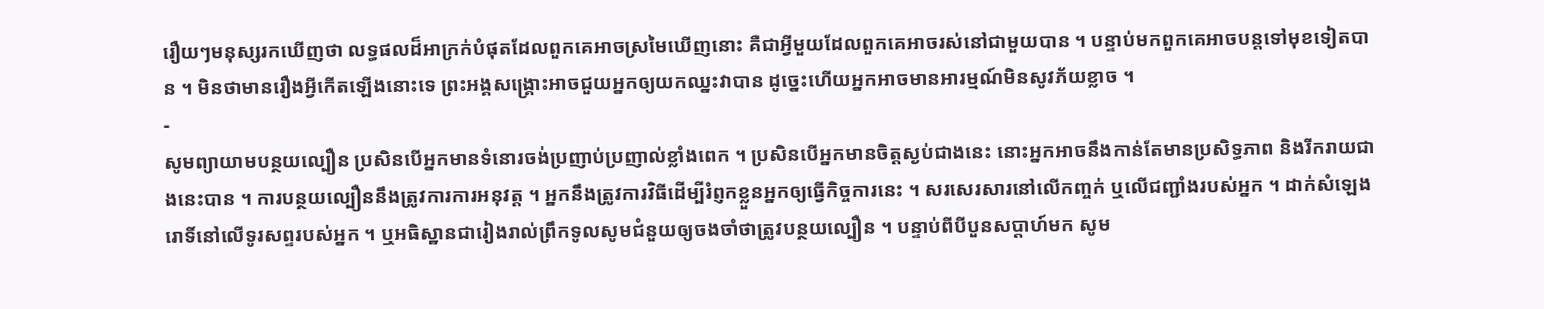រឿយៗមនុស្សរកឃើញថា លទ្ធផលដ៏អាក្រក់បំផុតដែលពួកគេអាចស្រមៃឃើញនោះ គឺជាអ្វីមួយដែលពួកគេអាចរស់នៅជាមួយបាន ។ បន្ទាប់មកពួកគេអាចបន្តទៅមុខទៀតបាន ។ មិនថាមានរឿងអ្វីកើតឡើងនោះទេ ព្រះអង្គសង្គ្រោះអាចជួយអ្នកឲ្យយកឈ្នះវាបាន ដូច្នេះហើយអ្នកអាចមានអារម្មណ៍មិនសូវភ័យខ្លាច ។
-
សូមព្យាយាមបន្ថយល្បឿន ប្រសិនបើអ្នកមានទំនោរចង់ប្រញាប់ប្រញាល់ខ្លាំងពេក ។ ប្រសិនបើអ្នកមានចិត្តស្ងប់ជាងនេះ នោះអ្នកអាចនឹងកាន់តែមានប្រសិទ្ធភាព និងរីករាយជាងនេះបាន ។ ការបន្ថយល្បឿននឹងត្រូវការការអនុវត្ត ។ អ្នកនឹងត្រូវការវិធីដើម្បីរំព្ញកខ្លួនអ្នកឲ្យធ្វើកិច្ចការនេះ ។ សរសេរសារនៅលើកញ្ចក់ ឬលើជញ្ជាំងរបស់អ្នក ។ ដាក់សំឡេងរោទិ៍នៅលើទូរសព្ទរបស់អ្នក ។ ឬអធិស្ឋានជារៀងរាល់ព្រឹកទូលសូមជំនួយឲ្យចងចាំថាត្រូវបន្ថយល្បឿន ។ បន្ទាប់ពីបីបួនសប្តាហ៍មក សូម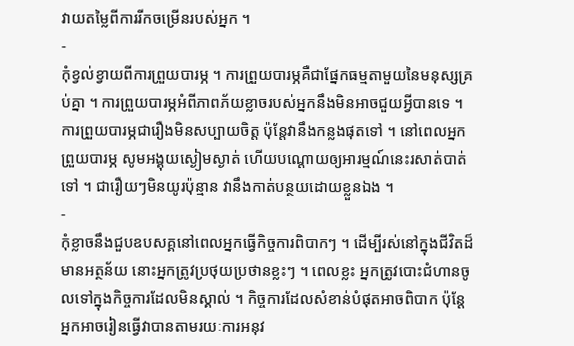វាយតម្លៃពីការរីកចម្រើនរបស់អ្នក ។
-
កុំខ្វល់ខ្វាយពីការព្រួយបារម្ភ ។ ការព្រួយបារម្ភគឺជាផ្នែកធម្មតាមួយនៃមនុស្សគ្រប់គ្នា ។ ការព្រួយបារម្ភអំពីភាពភ័យខ្លាចរបស់អ្នកនឹងមិនអាចជួយអ្វីបានទេ ។ ការព្រួយបារម្ភជារឿងមិនសប្បាយចិត្ត ប៉ុន្តែវានឹងកន្លងផុតទៅ ។ នៅពេលអ្នកព្រួយបារម្ភ សូមអង្គុយស្ងៀមស្ងាត់ ហើយបណ្តោយឲ្យអារម្មណ៍នេះរសាត់បាត់ទៅ ។ ជារឿយៗមិនយូរប៉ុន្មាន វានឹងកាត់បន្ថយដោយខ្លួនឯង ។
-
កុំខ្លាចនឹងជួបឧបសគ្គនៅពេលអ្នកធ្វើកិច្ចការពិបាកៗ ។ ដើម្បីរស់នៅក្នុងជីវិតដ៏មានអត្ថន័យ នោះអ្នកត្រូវប្រថុយប្រថានខ្លះៗ ។ ពេលខ្លះ អ្នកត្រូវបោះជំហានចូលទៅក្នុងកិច្ចការដែលមិនស្គាល់ ។ កិច្ចការដែលសំខាន់បំផុតអាចពិបាក ប៉ុន្តែអ្នកអាចរៀនធ្វើវាបានតាមរយៈការអនុវ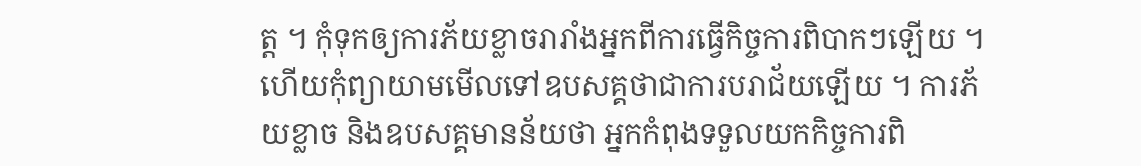ត្ត ។ កុំទុកឲ្យការភ័យខ្លាចរារាំងអ្នកពីការធ្វើកិច្ចការពិបាកៗឡើយ ។ ហើយកុំព្យាយាមមើលទៅឧបសគ្គថាជាការបរាជ័យឡើយ ។ ការភ័យខ្លាច និងឧបសគ្គមានន័យថា អ្នកកំពុងទទួលយកកិច្ចការពិ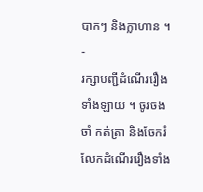បាកៗ និងក្លាហាន ។
-
រក្សាបញ្ជីដំណើររឿងទាំងឡាយ ។ ចូរចងចាំ កត់ត្រា និងចែករំលែកដំណើររឿងទាំង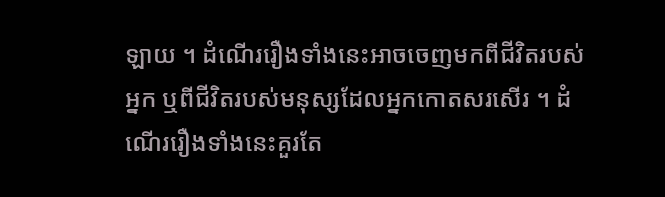ឡាយ ។ ដំណើររឿងទាំងនេះអាចចេញមកពីជីវិតរបស់អ្នក ឬពីជីវិតរបស់មនុស្សដែលអ្នកកោតសរសើរ ។ ដំណើររឿងទាំងនេះគួរតែ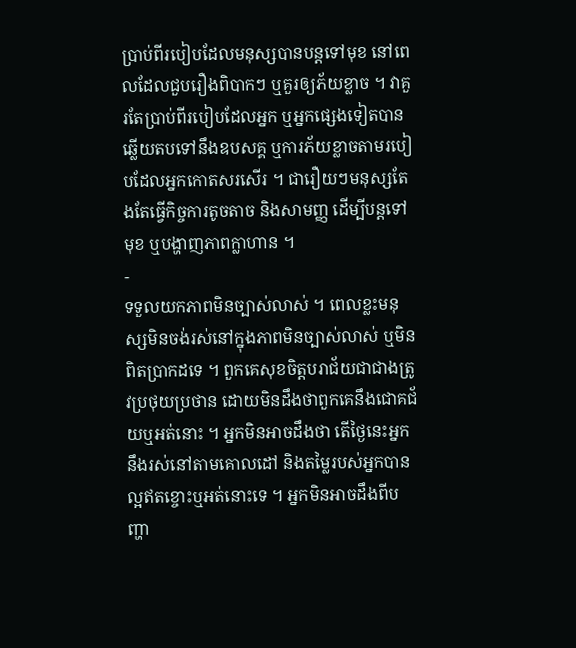ប្រាប់ពីរបៀបដែលមនុស្សបានបន្តទៅមុខ នៅពេលដែលជួបរឿងពិបាកៗ ឬគួរឲ្យភ័យខ្លាច ។ វាគួរតែប្រាប់ពីរបៀបដែលអ្នក ឬអ្នកផ្សេងទៀតបានឆ្លើយតបទៅនឹងឧបសគ្គ ឬការភ័យខ្លាចតាមរបៀបដែលអ្នកកោតសរសើរ ។ ជារឿយៗមនុស្សតែងតែធ្វើកិច្ចការតូចតាច និងសាមញ្ញ ដើម្បីបន្តទៅមុខ ឬបង្ហាញភាពក្លាហាន ។
-
ទទួលយកភាពមិនច្បាស់លាស់ ។ ពេលខ្លះមនុស្សមិនចង់រស់នៅក្នុងភាពមិនច្បាស់លាស់ ឬមិនពិតប្រាកដទេ ។ ពួកគេសុខចិត្តបរាជ័យជាជាងត្រូវប្រថុយប្រថាន ដោយមិនដឹងថាពួកគេនឹងជោគជ័យឬអត់នោះ ។ អ្នកមិនអាចដឹងថា តើថ្ងៃនេះអ្នកនឹងរស់នៅតាមគោលដៅ និងតម្លៃរបស់អ្នកបានល្អឥតខ្ចោះឬអត់នោះទេ ។ អ្នកមិនអាចដឹងពីបញ្ហា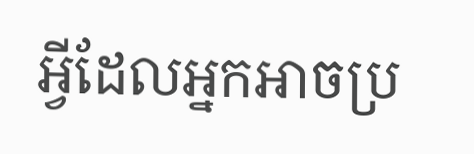អ្វីដែលអ្នកអាចប្រ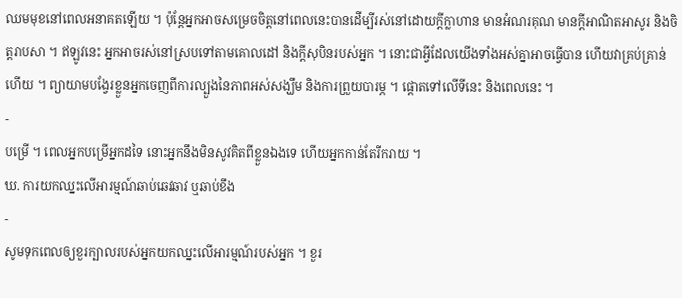ឈមមុខនៅពេលអនាគតឡើយ ។ ប៉ុន្តែអ្នកអាចសម្រេចចិត្តនៅពេលនេះបានដើម្បីរស់នៅដោយក្តីក្លាហាន មានអំណរគុណ មានក្តីអាណិតអាសូរ និងចិត្តរាបសា ។ ឥឡូវនេះ អ្នកអាចរស់នៅស្របទៅតាមគោលដៅ និងក្តីសុបិនរបស់អ្នក ។ នោះជាអ្វីដែលយើងទាំងអស់គ្នាអាចធ្វើបាន ហើយវាគ្រប់គ្រាន់ហើយ ។ ព្យាយាមបង្វែរខ្លួនអ្នកចេញពីការល្បួងនៃភាពអស់សង្ឃឹម និងការព្រួយបារម្ភ ។ ផ្តោតទៅលើទីនេះ និងពេលនេះ ។
-
បម្រើ ។ ពេលអ្នកបម្រើអ្នកដទៃ នោះអ្នកនឹងមិនសូវគិតពីខ្លួនឯងទេ ហើយអ្នកកាន់តែរីករាយ ។
ឃ. ការយកឈ្នះលើអារម្មណ៍ឆាប់ឆេវឆាវ ឬឆាប់ខឹង
-
សូមទុកពេលឲ្យខួរក្បាលរបស់អ្នកយកឈ្នះលើអារម្មណ៍របស់អ្នក ។ ខួរ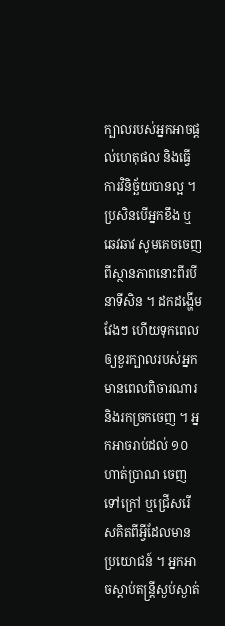ក្បាលរបស់អ្នកអាចផ្តល់ហេតុផល និងធ្វើការវិនិច្ឆ័យបានល្អ ។ ប្រសិនបើអ្នកខឹង ឬឆេវឆាវ សូមគេចចេញពីស្ថានភាពនោះពីរបីនាទីសិន ។ ដកដង្ហើមវែងៗ ហើយទុកពេលឲ្យខួរក្បាលរបស់អ្នកមានពេលពិចារណារ និងរកច្រកចេញ ។ អ្នកអាចរាប់ដល់ ១០ ហាត់ប្រាណ ចេញទៅក្រៅ ឬជ្រើសរើសគិតពីអ្វីដែលមានប្រយោជន៍ ។ អ្នកអាចស្តាប់តន្ត្រីស្ងប់ស្ងាត់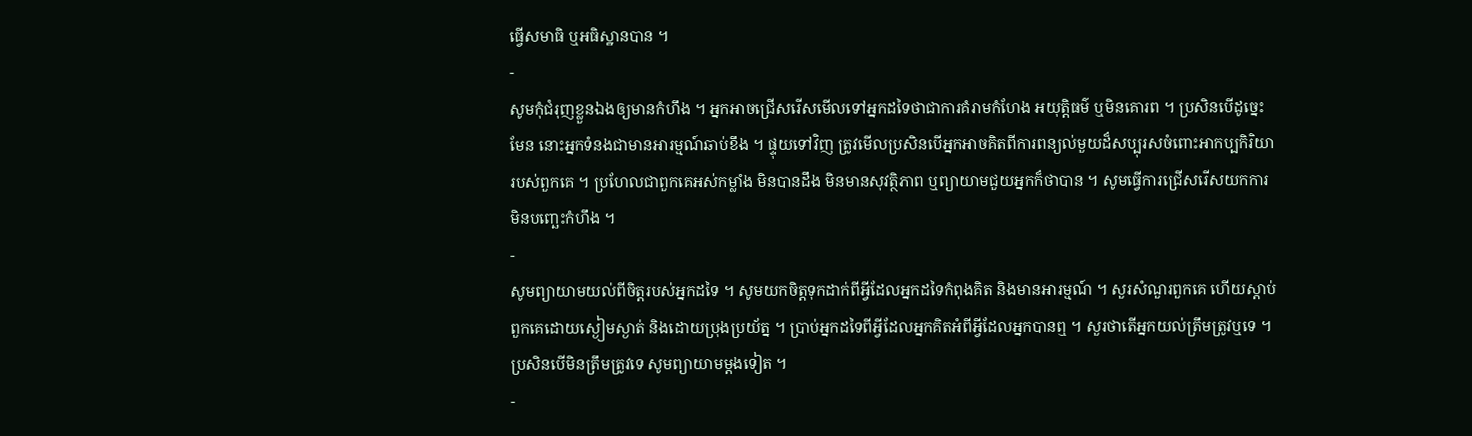ធ្វើសមាធិ ឬអធិស្ឋានបាន ។
-
សូមកុំជំរុញខ្លួនឯងឲ្យមានកំហឹង ។ អ្នកអាចជ្រើសរើសមើលទៅអ្នកដទៃថាជាការគំរាមកំហែង អយុត្តិធម៌ ឬមិនគោរព ។ ប្រសិនបើដូច្នេះមែន នោះអ្នកទំនងជាមានអារម្មណ៍ឆាប់ខឹង ។ ផ្ទុយទៅវិញ ត្រូវមើលប្រសិនបើអ្នកអាចគិតពីការពន្យល់មួយដ៏សប្បុរសចំពោះអាកប្បកិរិយារបស់ពួកគេ ។ ប្រហែលជាពួកគេអស់កម្លាំង មិនបានដឹង មិនមានសុវត្ថិភាព ឬព្យាយាមជួយអ្នកក៏ថាបាន ។ សូមធ្វើការជ្រើសរើសយកការមិនបញ្ឆេះកំហឹង ។
-
សូមព្យាយាមយល់ពីចិត្តរបស់អ្នកដទៃ ។ សូមយកចិត្តទុកដាក់ពីអ្វីដែលអ្នកដទៃកំពុងគិត និងមានអារម្មណ៍ ។ សួរសំណួរពួកគេ ហើយស្តាប់ពួកគេដោយស្ងៀមស្ងាត់ និងដោយប្រុងប្រយ័ត្ន ។ ប្រាប់អ្នកដទៃពីអ្វីដែលអ្នកគិតអំពីអ្វីដែលអ្នកបានឮ ។ សួរថាតើអ្នកយល់ត្រឹមត្រូវឬទេ ។ ប្រសិនបើមិនត្រឹមត្រូវទេ សូមព្យាយាមម្ដងទៀត ។
-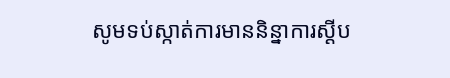សូមទប់ស្កាត់ការមាននិន្នាការស្ដីប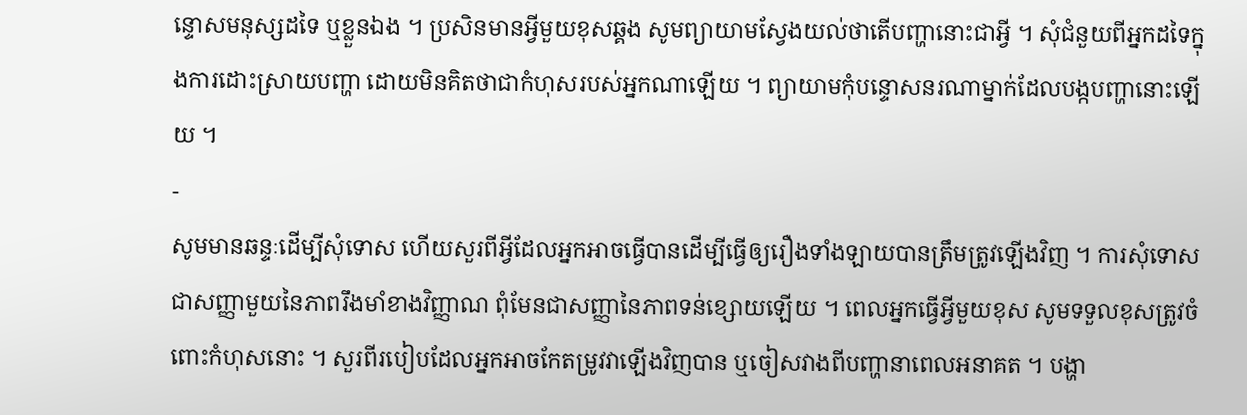ន្ទោសមនុស្សដទៃ ឬខ្លួនឯង ។ ប្រសិនមានអ្វីមួយខុសឆ្គង សូមព្យាយាមស្វែងយល់ថាតើបញ្ហានោះជាអ្វី ។ សុំជំនួយពីអ្នកដទៃក្នុងការដោះស្រាយបញ្ហា ដោយមិនគិតថាជាកំហុសរបស់អ្នកណាឡើយ ។ ព្យាយាមកុំបន្ទោសនរណាម្នាក់ដែលបង្កបញ្ហានោះឡើយ ។
-
សូមមានឆន្ទៈដើម្បីសុំទោស ហើយសួរពីអ្វីដែលអ្នកអាចធ្វើបានដើម្បីធ្វើឲ្យរឿងទាំងឡាយបានត្រឹមត្រូវឡើងវិញ ។ ការសុំទោសជាសញ្ញាមួយនៃភាពរឹងមាំខាងវិញ្ញាណ ពុំមែនជាសញ្ញានៃភាពទន់ខ្សោយឡើយ ។ ពេលអ្នកធ្វើអ្វីមួយខុស សូមទទួលខុសត្រូវចំពោះកំហុសនោះ ។ សួរពីរបៀបដែលអ្នកអាចកែតម្រូវវាឡើងវិញបាន ឬចៀសវាងពីបញ្ហានាពេលអនាគត ។ បង្ហា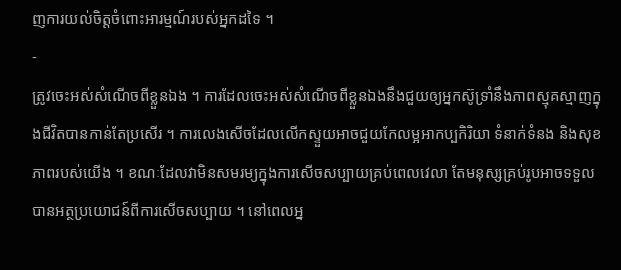ញការយល់ចិត្តចំពោះអារម្មណ៍របស់អ្នកដទៃ ។
-
ត្រូវចេះអស់សំណើចពីខ្លួនឯង ។ ការដែលចេះអស់សំណើចពីខ្លួនឯងនឹងជួយឲ្យអ្នកស៊ូទ្រាំនឹងភាពស្មុគស្មាញក្នុងជីវិតបានកាន់តែប្រសើរ ។ ការលេងសើចដែលលើកស្ទួយអាចជួយកែលម្អអាកប្បកិរិយា ទំនាក់ទំនង និងសុខភាពរបស់យើង ។ ខណៈដែលវាមិនសមរម្យក្នុងការសើចសប្បាយគ្រប់ពេលវេលា តែមនុស្សគ្រប់រូបអាចទទួលបានអត្ថប្រយោជន៍ពីការសើចសប្បាយ ។ នៅពេលអ្ន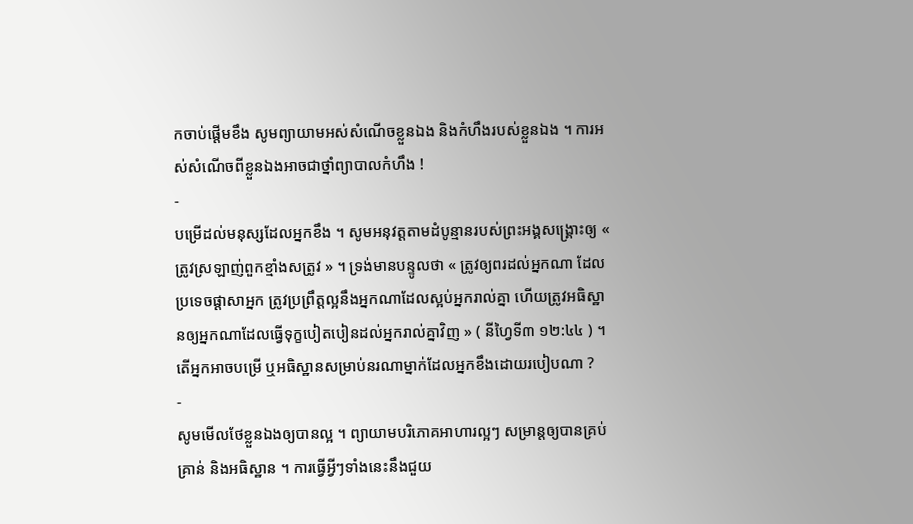កចាប់ផ្តើមខឹង សូមព្យាយាមអស់សំណើចខ្លួនឯង និងកំហឹងរបស់ខ្លួនឯង ។ ការអស់សំណើចពីខ្លួនឯងអាចជាថ្នាំព្យាបាលកំហឹង !
-
បម្រើដល់មនុស្សដែលអ្នកខឹង ។ សូមអនុវត្តតាមដំបូន្មានរបស់ព្រះអង្គសង្គ្រោះឲ្យ « ត្រូវស្រឡាញ់ពួកខ្មាំងសត្រូវ » ។ ទ្រង់មានបន្ទូលថា « ត្រូវឲ្យពរដល់អ្នកណា ដែលប្រទេចផ្ដាសាអ្នក ត្រូវប្រព្រឹត្តល្អនឹងអ្នកណាដែលស្អប់អ្នករាល់គ្នា ហើយត្រូវអធិស្ឋានឲ្យអ្នកណាដែលធ្វើទុក្ខបៀតបៀនដល់អ្នករាល់គ្នាវិញ » ( នីហ្វៃទី៣ ១២:៤៤ ) ។ តើអ្នកអាចបម្រើ ឬអធិស្ឋានសម្រាប់នរណាម្នាក់ដែលអ្នកខឹងដោយរបៀបណា ?
-
សូមមើលថែខ្លួនឯងឲ្យបានល្អ ។ ព្យាយាមបរិភោគអាហារល្អៗ សម្រាន្តឲ្យបានគ្រប់គ្រាន់ និងអធិស្ឋាន ។ ការធ្វើអ្វីៗទាំងនេះនឹងជួយ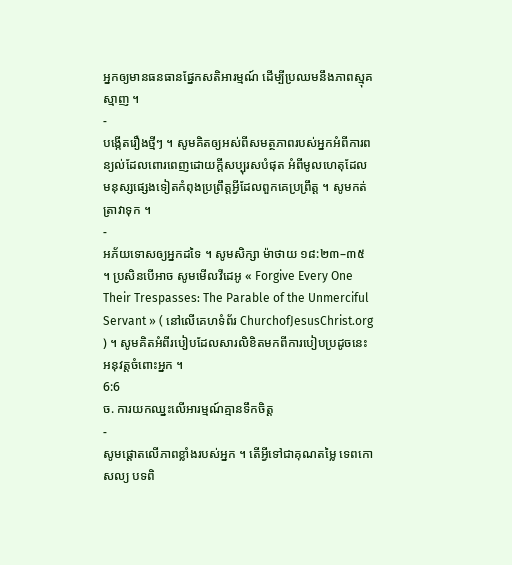អ្នកឲ្យមានធនធានផ្នែកសតិអារម្មណ៍ ដើម្បីប្រឈមនឹងភាពស្មុគស្មាញ ។
-
បង្កើតរឿងថ្មីៗ ។ សូមគិតឲ្យអស់ពីសមត្ថភាពរបស់អ្នកអំពីការពន្យល់ដែលពោរពេញដោយក្តីសប្បុរសបំផុត អំពីមូលហេតុដែលមនុស្សផ្សេងទៀតកំពុងប្រព្រឹត្តអ្វីដែលពួកគេប្រព្រឹត្ត ។ សូមកត់ត្រាវាទុក ។
-
អភ័យទោសឲ្យអ្នកដទៃ ។ សូមសិក្សា ម៉ាថាយ ១៨:២៣–៣៥ ។ ប្រសិនបើអាច សូមមើលវីដេអូ « Forgive Every One Their Trespasses: The Parable of the Unmerciful Servant » ( នៅលើគេហទំព័រ ChurchofJesusChrist.org ) ។ សូមគិតអំពីរបៀបដែលសារលិខិតមកពីការបៀបប្រដូចនេះអនុវត្តចំពោះអ្នក ។
6:6
ច. ការយកឈ្នះលើអារម្មណ៍គ្មានទឹកចិត្ត
-
សូមផ្ដោតលើភាពខ្លាំងរបស់អ្នក ។ តើអ្វីទៅជាគុណតម្លៃ ទេពកោសល្យ បទពិ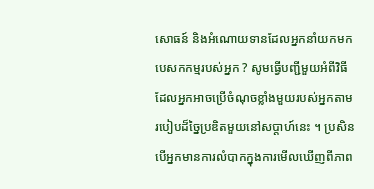សោធន៍ និងអំណោយទានដែលអ្នកនាំយកមកបេសកកម្មរបស់អ្នក ? សូមធ្វើបញ្ជីមួយអំពីវិធីដែលអ្នកអាចប្រើចំណុចខ្លាំងមួយរបស់អ្នកតាមរបៀបដ៏ច្នៃប្រឌិតមួយនៅសប្តាហ៍នេះ ។ ប្រសិនបើអ្នកមានការលំបាកក្នុងការមើលឃើញពីភាព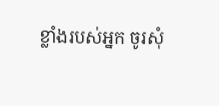ខ្លាំងរបស់អ្នក ចូរសុំ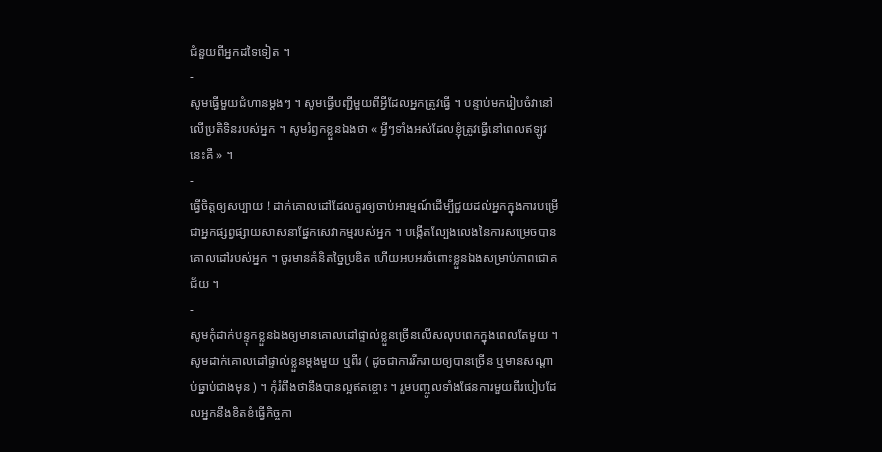ជំនួយពីអ្នកដទៃទៀត ។
-
សូមធ្វើមួយជំហានម្ដងៗ ។ សូមធ្វើបញ្ជីមួយពីអ្វីដែលអ្នកត្រូវធ្វើ ។ បន្ទាប់មករៀបចំវានៅលើប្រតិទិនរបស់អ្នក ។ សូមរំឭកខ្លួនឯងថា « អ្វីៗទាំងអស់ដែលខ្ញុំត្រូវធ្វើនៅពេលឥឡូវនេះគឺ » ។
-
ធ្វើចិត្តឲ្យសប្បាយ ! ដាក់គោលដៅដែលគួរឲ្យចាប់អារម្មណ៍ដើម្បីជួយដល់អ្នកក្នុងការបម្រើជាអ្នកផ្សព្វផ្សាយសាសនាផ្នែកសេវាកម្មរបស់អ្នក ។ បង្កើតល្បែងលេងនៃការសម្រេចបានគោលដៅរបស់អ្នក ។ ចូរមានគំនិតច្នៃប្រឌិត ហើយអបអរចំពោះខ្លួនឯងសម្រាប់ភាពជោគជ័យ ។
-
សូមកុំដាក់បន្ទុកខ្លួនឯងឲ្យមានគោលដៅផ្ទាល់ខ្លួនច្រើនលើសលុបពេកក្នុងពេលតែមួយ ។ សូមដាក់គោលដៅផ្ទាល់ខ្លួនម្ដងមួយ ឬពីរ ( ដូចជាការរីករាយឲ្យបានច្រើន ឬមានសណ្តាប់ធ្នាប់ជាងមុន ) ។ កុំរំពឹងថានឹងបានល្អឥតខ្ចោះ ។ រួមបញ្ចូលទាំងផែនការមួយពីរបៀបដែលអ្នកនឹងខិតខំធ្វើកិច្ចកា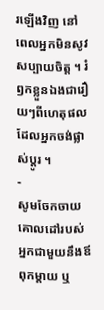រឡើងវិញ នៅពេលអ្នកមិនសូវសប្បាយចិត្ត ។ រំឭកខ្លួនឯងជារឿយៗពីហេតុផលដែលអ្នកចង់ផ្លាស់ប្ដូរ ។
-
សូមចែកចាយគោលដៅរបស់អ្នកជាមួយនឹងឪពុកម្ដាយ ឬ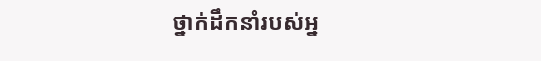ថ្នាក់ដឹកនាំរបស់អ្ន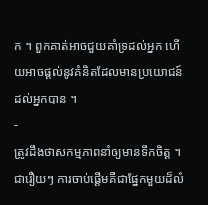ក ។ ពួកគាត់អាចជួយគាំទ្រដល់អ្នក ហើយអាចផ្ដល់នូវគំនិតដែលមានប្រយោជន៍ដល់អ្នកបាន ។
-
ត្រូវដឹងថាសកម្មភាពនាំឲ្យមានទឹកចិត្ត ។ ជារឿយៗ ការចាប់ផ្ដើមគឺជាផ្នែកមួយដ៏លំ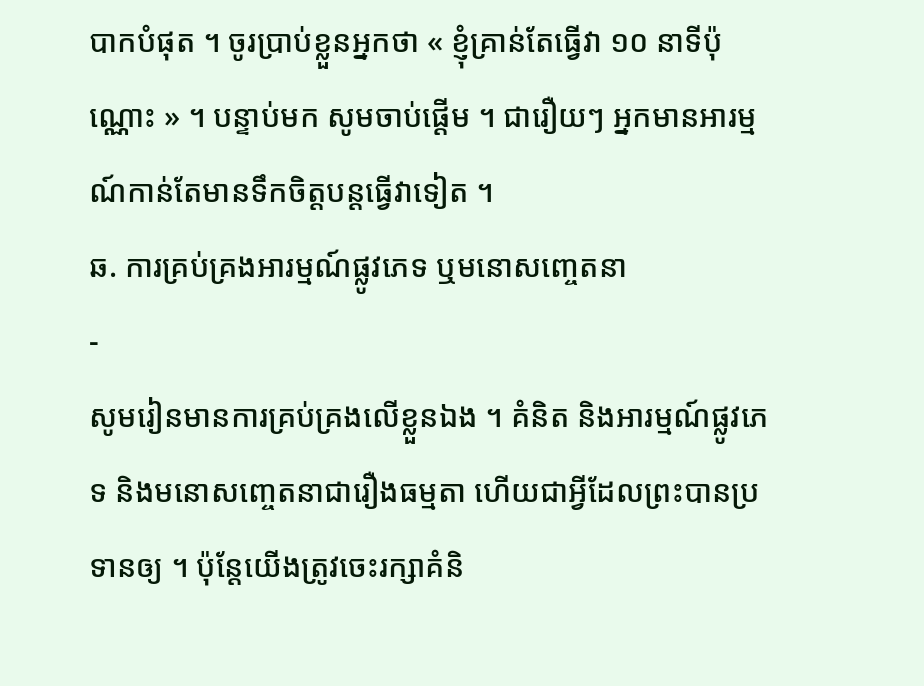បាកបំផុត ។ ចូរប្រាប់ខ្លួនអ្នកថា « ខ្ញុំគ្រាន់តែធ្វើវា ១០ នាទីប៉ុណ្ណោះ » ។ បន្ទាប់មក សូមចាប់ផ្ដើម ។ ជារឿយៗ អ្នកមានអារម្មណ៍កាន់តែមានទឹកចិត្តបន្ដធ្វើវាទៀត ។
ឆ. ការគ្រប់គ្រងអារម្មណ៍ផ្លូវភេទ ឬមនោសញ្ចេតនា
-
សូមរៀនមានការគ្រប់គ្រងលើខ្លួនឯង ។ គំនិត និងអារម្មណ៍ផ្លូវភេទ និងមនោសញ្ចេតនាជារឿងធម្មតា ហើយជាអ្វីដែលព្រះបានប្រទានឲ្យ ។ ប៉ុន្តែយើងត្រូវចេះរក្សាគំនិ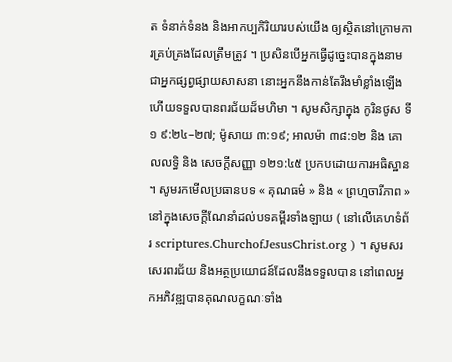ត ទំនាក់ទំនង និងអាកប្បកិរិយារបស់យើង ឲ្យស្ថិតនៅក្រោមការគ្រប់គ្រងដែលត្រឹមត្រូវ ។ ប្រសិនបើអ្នកធ្វើដូច្នេះបានក្នុងនាមជាអ្នកផ្សព្វផ្សាយសាសនា នោះអ្នកនឹងកាន់តែរឹងមាំខ្លាំងឡើង ហើយទទួលបានពរជ័យដ៏មហិមា ។ សូមសិក្សាក្នុង កូរិនថូស ទី១ ៩:២៤–២៧; ម៉ូសាយ ៣:១៩; អាលម៉ា ៣៨:១២ និង គោលលទ្ធិ និង សេចក្ដីសញ្ញា ១២១:៤៥ ប្រកបដោយការអធិស្ឋាន ។ សូមរកមើលប្រធានបទ « គុណធម៌ » និង « ព្រហ្មចារីភាព » នៅក្នុងសេចក្ដីណែនាំដល់បទគម្ពីរទាំងឡាយ ( នៅលើគេហទំព័រ scriptures.ChurchofJesusChrist.org ) ។ សូមសរសេរពរជ័យ និងអត្ថប្រយោជន៍ដែលនឹងទទួលបាន នៅពេលអ្នកអភិវឌ្ឍបានគុណលក្ខណៈទាំង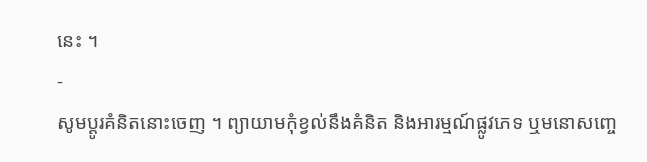នេះ ។
-
សូមប្តូរគំនិតនោះចេញ ។ ព្យាយាមកុំខ្វល់នឹងគំនិត និងអារម្មណ៍ផ្លូវភេទ ឬមនោសញ្ចេ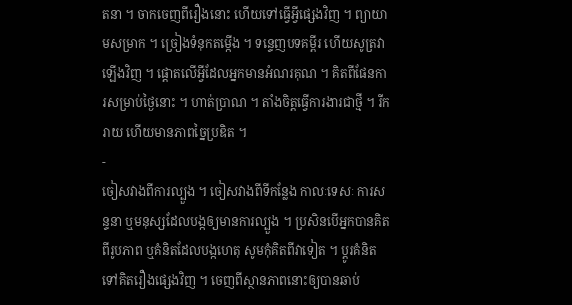តនា ។ ចាកចេញពីរឿងនោះ ហើយទៅធ្វើអ្វីផ្សេងវិញ ។ ព្យាយាមសម្រាក ។ ច្រៀងទំនុកតម្កើង ។ ទន្ទេញបទគម្ពីរ ហើយសូត្រវាឡើងវិញ ។ ផ្ដោតលើអ្វីដែលអ្នកមានអំណរគុណ ។ គិតពីផែនការសម្រាប់ថ្ងៃនោះ ។ ហាត់ប្រាណ ។ តាំងចិត្តធ្វើការងារជាថ្មី ។ រីករាយ ហើយមានភាពច្នៃប្រឌិត ។
-
ចៀសវាងពីការល្បួង ។ ចៀសវាងពីទីកន្លែង កាលៈទេសៈ ការសន្ទនា ឬមនុស្សដែលបង្កឲ្យមានការល្បួង ។ ប្រសិនបើអ្នកបានគិតពីរូបភាព ឬគំនិតដែលបង្កហេតុ សូមកុំគិតពីវាទៀត ។ ប្តូរគំនិតទៅគិតរឿងផ្សេងវិញ ។ ចេញពីស្ថានភាពនោះឲ្យបានឆាប់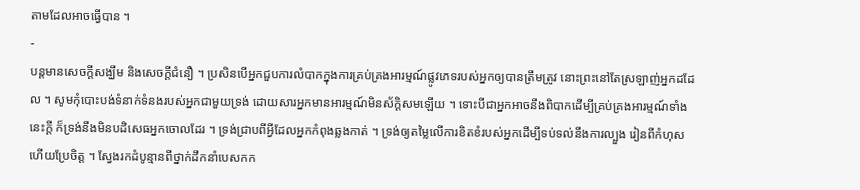តាមដែលអាចធ្វើបាន ។
-
បន្តមានសេចក្ដីសង្ឃឹម និងសេចក្ដីជំនឿ ។ ប្រសិនបើអ្នកជួបការលំបាកក្នុងការគ្រប់គ្រងអារម្មណ៍ផ្លូវភេទរបស់អ្នកឲ្យបានត្រឹមត្រូវ នោះព្រះនៅតែស្រឡាញ់អ្នកដដែល ។ សូមកុំបោះបង់ទំនាក់ទំនងរបស់អ្នកជាមួយទ្រង់ ដោយសារអ្នកមានអារម្មណ៍មិនស័ក្ដិសមឡើយ ។ ទោះបីជាអ្នកអាចនឹងពិបាកដើម្បីគ្រប់គ្រងអារម្មណ៍ទាំងនេះក្ដី ក៏ទ្រង់នឹងមិនបដិសេធអ្នកចោលដែរ ។ ទ្រង់ជ្រាបពីអ្វីដែលអ្នកកំពុងឆ្លងកាត់ ។ ទ្រង់ឲ្យតម្លៃលើការខិតខំរបស់អ្នកដើម្បីទប់ទល់នឹងការល្បួង រៀនពីកំហុស ហើយប្រែចិត្ត ។ ស្វែងរកដំបូន្មានពីថ្នាក់ដឹកនាំបេសកក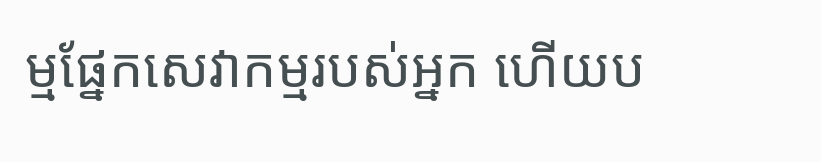ម្មផ្នែកសេវាកម្មរបស់អ្នក ហើយប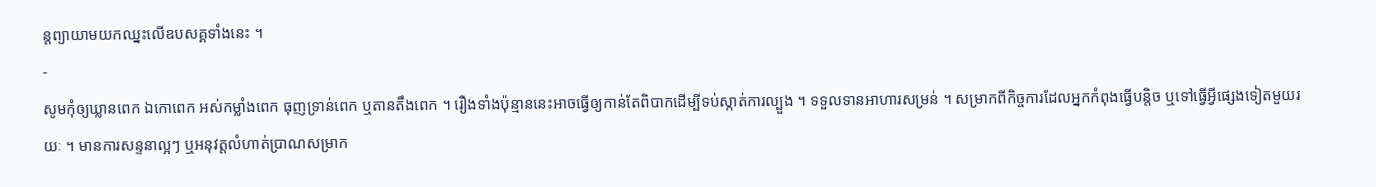ន្តព្យាយាមយកឈ្នះលើឧបសគ្គទាំងនេះ ។
-
សូមកុំឲ្យឃ្លានពេក ឯកោពេក អស់កម្លាំងពេក ធុញទ្រាន់ពេក ឬតានតឹងពេក ។ រឿងទាំងប៉ុន្មាននេះអាចធ្វើឲ្យកាន់តែពិបាកដើម្បីទប់ស្កាត់ការល្បួង ។ ទទួលទានអាហារសម្រន់ ។ សម្រាកពីកិច្ចការដែលអ្នកកំពុងធ្វើបន្តិច ឬទៅធ្វើអ្វីផ្សេងទៀតមួយរយៈ ។ មានការសន្ទនាល្អៗ ឬអនុវត្តលំហាត់ប្រាណសម្រាក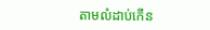តាមលំដាប់កើន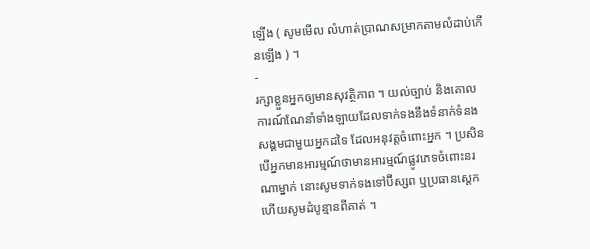ឡើង ( សូមមើល លំហាត់ប្រាណសម្រាកតាមលំដាប់កើនឡើង ) ។
-
រក្សាខ្លួនអ្នកឲ្យមានសុវត្ថិភាព ។ យល់ច្បាប់ និងគោលការណ៍ណែនាំទាំងឡាយដែលទាក់ទងនឹងទំនាក់ទំនងសង្គមជាមួយអ្នកដទៃ ដែលអនុវត្តចំពោះអ្នក ។ ប្រសិនបើអ្នកមានអារម្មណ៍ថាមានអារម្មណ៍ផ្លូវភេទចំពោះនរណាម្នាក់ នោះសូមទាក់ទងទៅប៊ីស្សព ឬប្រធានស្តេក ហើយសូមដំបូន្មានពីគាត់ ។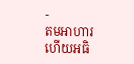-
តមអាហារ ហើយអធិ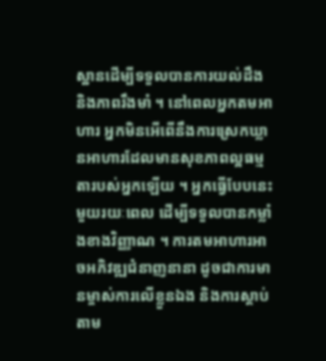ស្ឋានដើម្បីទទួលបានការយល់ដឹង និងភាពរឹងមាំ ។ នៅពេលអ្នកតមអាហារ អ្នកមិនអើពើនឹងការស្រេកឃ្លានអាហារដែលមានសុខភាពល្អធម្មតារបស់អ្នកឡើយ ។ អ្នកធ្វើបែបនេះមួយរយៈពេល ដើម្បីទទួលបានកម្លាំងខាងវិញ្ញាណ ។ ការតមអាហារអាចអភិវឌ្ឍជំនាញនានា ដូចជាការមានម្ចាស់ការលើខ្លួនឯង និងការស្តាប់តាម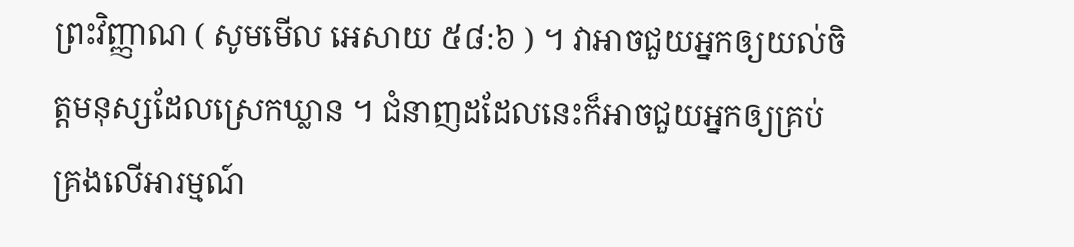ព្រះវិញ្ញាណ ( សូមមើល អេសាយ ៥៨:៦ ) ។ វាអាចជួយអ្នកឲ្យយល់ចិត្តមនុស្សដែលស្រេកឃ្លាន ។ ជំនាញដដែលនេះក៏អាចជួយអ្នកឲ្យគ្រប់គ្រងលើអារម្មណ៍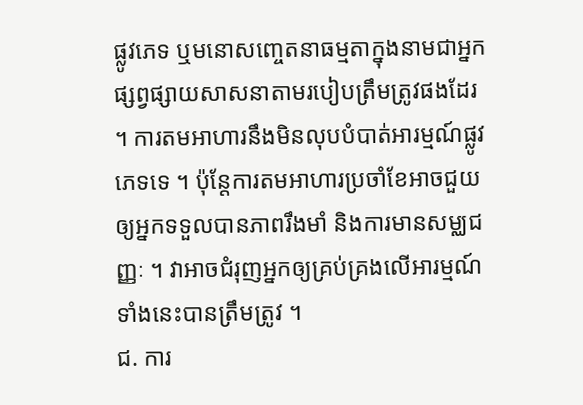ផ្លូវភេទ ឬមនោសញ្ចេតនាធម្មតាក្នុងនាមជាអ្នកផ្សព្វផ្សាយសាសនាតាមរបៀបត្រឹមត្រូវផងដែរ ។ ការតមអាហារនឹងមិនលុបបំបាត់អារម្មណ៍ផ្លូវភេទទេ ។ ប៉ុន្តែការតមអាហារប្រចាំខែអាចជួយឲ្យអ្នកទទួលបានភាពរឹងមាំ និងការមានសម្ឈជញ្ញៈ ។ វាអាចជំរុញអ្នកឲ្យគ្រប់គ្រងលើអារម្មណ៍ទាំងនេះបានត្រឹមត្រូវ ។
ជ. ការ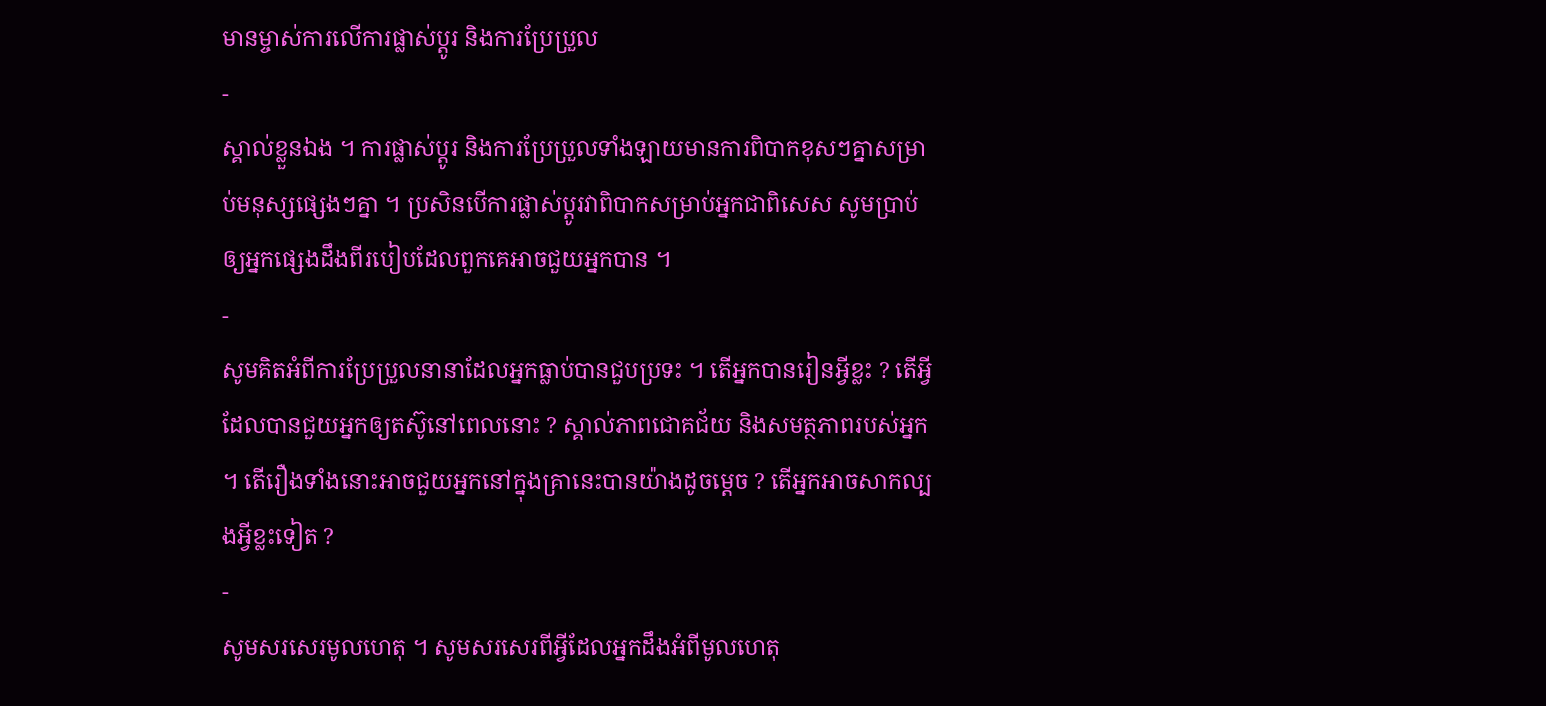មានម្ចាស់ការលើការផ្លាស់ប្តូរ និងការប្រែប្រួល
-
ស្គាល់ខ្លួនឯង ។ ការផ្លាស់ប្តូរ និងការប្រែប្រួលទាំងឡាយមានការពិបាកខុសៗគ្នាសម្រាប់មនុស្សផ្សេងៗគ្នា ។ ប្រសិនបើការផ្លាស់ប្តូរវាពិបាកសម្រាប់អ្នកជាពិសេស សូមប្រាប់ឲ្យអ្នកផ្សេងដឹងពីរបៀបដែលពួកគេអាចជួយអ្នកបាន ។
-
សូមគិតអំពីការប្រែប្រួលនានាដែលអ្នកធ្លាប់បានជួបប្រទះ ។ តើអ្នកបានរៀនអ្វីខ្លះ ? តើអ្វីដែលបានជួយអ្នកឲ្យតស៊ូនៅពេលនោះ ? ស្គាល់ភាពជោគជ័យ និងសមត្ថភាពរបស់អ្នក ។ តើរឿងទាំងនោះអាចជួយអ្នកនៅក្នុងគ្រានេះបានយ៉ាងដូចម្តេច ? តើអ្នកអាចសាកល្បងអ្វីខ្លះទៀត ?
-
សូមសរសេរមូលហេតុ ។ សូមសរសេរពីអ្វីដែលអ្នកដឹងអំពីមូលហេតុ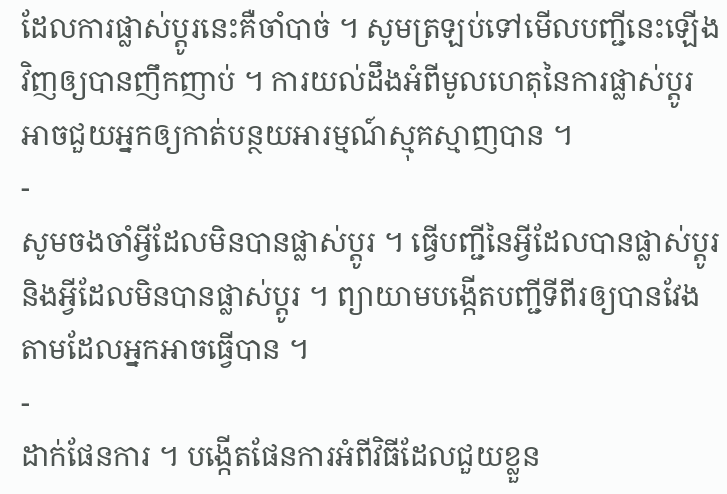ដែលការផ្លាស់ប្តូរនេះគឺចាំបាច់ ។ សូមត្រឡប់ទៅមើលបញ្ជីនេះឡើងវិញឲ្យបានញឹកញាប់ ។ ការយល់ដឹងអំពីមូលហេតុនៃការផ្លាស់ប្តូរអាចជួយអ្នកឲ្យកាត់បន្ថយអារម្មណ៍ស្មុគស្មាញបាន ។
-
សូមចងចាំអ្វីដែលមិនបានផ្លាស់ប្តូរ ។ ធ្វើបញ្ជីនៃអ្វីដែលបានផ្លាស់ប្តូរ និងអ្វីដែលមិនបានផ្លាស់ប្តូរ ។ ព្យាយាមបង្កើតបញ្ជីទីពីរឲ្យបានវែងតាមដែលអ្នកអាចធ្វើបាន ។
-
ដាក់ផែនការ ។ បង្កើតផែនការអំពីវិធីដែលជួយខ្លួន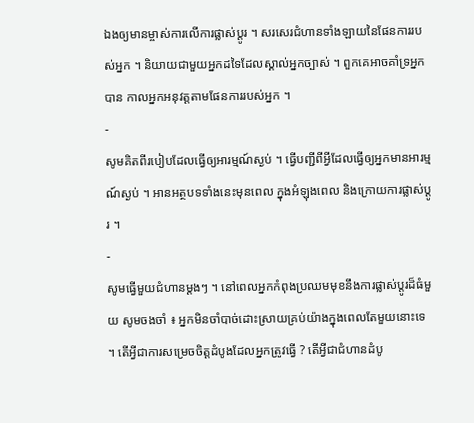ឯងឲ្យមានម្ចាស់ការលើការផ្លាស់ប្តូរ ។ សរសេរជំហានទាំងឡាយនៃផែនការរបស់អ្នក ។ និយាយជាមួយអ្នកដទៃដែលស្គាល់អ្នកច្បាស់ ។ ពួកគេអាចគាំទ្រអ្នកបាន កាលអ្នកអនុវត្តតាមផែនការរបស់អ្នក ។
-
សូមគិតពីរបៀបដែលធ្វើឲ្យអារម្មណ៍ស្ងប់ ។ ធ្វើបញ្ជីពីអ្វីដែលធ្វើឲ្យអ្នកមានអារម្មណ៍ស្ងប់ ។ អានអត្ថបទទាំងនេះមុនពេល ក្នុងអំឡុងពេល និងក្រោយការផ្លាស់ប្តូរ ។
-
សូមធ្វើមួយជំហានម្ដងៗ ។ នៅពេលអ្នកកំពុងប្រឈមមុខនឹងការផ្លាស់ប្តូរដ៏ធំមួយ សូមចងចាំ ៖ អ្នកមិនចាំបាច់ដោះស្រាយគ្រប់យ៉ាងក្នុងពេលតែមួយនោះទេ ។ តើអ្វីជាការសម្រេចចិត្តដំបូងដែលអ្នកត្រូវធ្វើ ? តើអ្វីជាជំហានដំបូ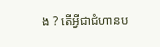ង ? តើអ្វីជាជំហានប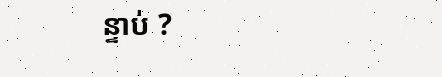ន្ទាប់ ?